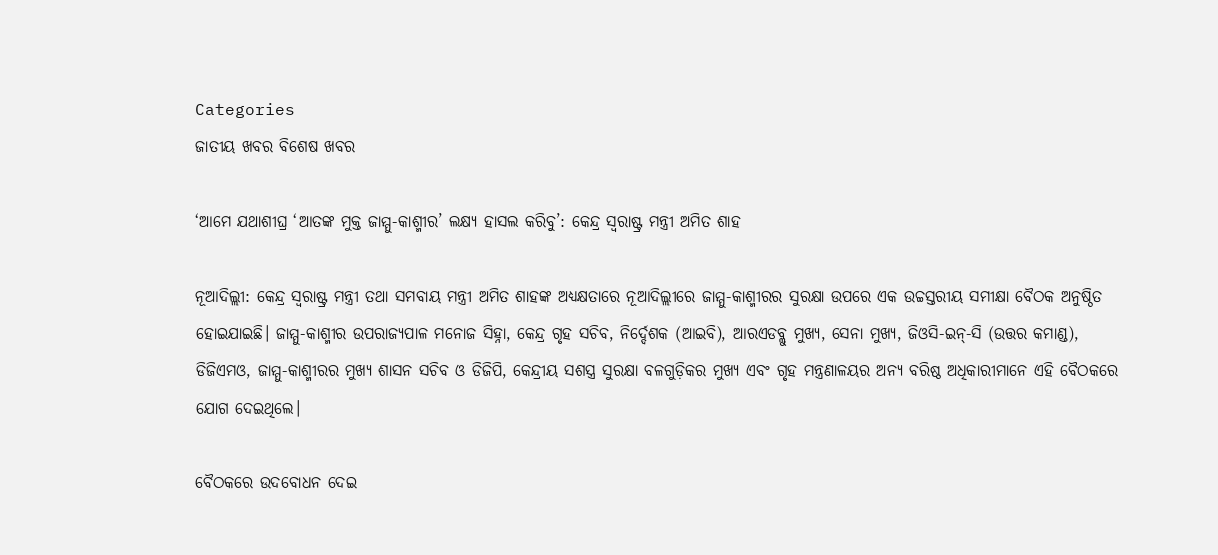Categories
ଜାତୀୟ ଖବର ବିଶେଷ ଖବର

‘ଆମେ ଯଥାଶୀଘ୍ର ‘ଆତଙ୍କ ମୁକ୍ତ ଜାମ୍ମୁ-କାଶ୍ମୀର’ ଲକ୍ଷ୍ୟ ହାସଲ କରିବୁ’: କେନ୍ଦ୍ର ସ୍ୱରାଷ୍ଟ୍ର ମନ୍ତ୍ରୀ ଅମିତ ଶାହ

ନୂଆଦିଲ୍ଲୀ: କେନ୍ଦ୍ର ସ୍ୱରାଷ୍ଟ୍ର ମନ୍ତ୍ରୀ ତଥା ସମବାୟ ମନ୍ତ୍ରୀ ଅମିତ ଶାହଙ୍କ ଅଧ୍ୟକ୍ଷତାରେ ନୂଆଦିଲ୍ଲୀରେ ଜାମ୍ମୁ-କାଶ୍ମୀରର ସୁରକ୍ଷା ଉପରେ ଏକ ଉଚ୍ଚସ୍ତରୀୟ ସମୀକ୍ଷା ବୈଠକ ଅନୁଷ୍ଠିତ ହୋଇଯାଇଛି। ଜାମ୍ମୁ-କାଶ୍ମୀର ଉପରାଜ୍ୟପାଳ ମନୋଜ ସିହ୍ନା, କେନ୍ଦ୍ର ଗୃହ ସଚିବ, ନିର୍ଦ୍ଦେଶକ (ଆଇବି), ଆରଏଡବ୍ଲୁ ମୁଖ୍ୟ, ସେନା ମୁଖ୍ୟ, ଜିଓସି-ଇନ୍-ସି (ଉତ୍ତର କମାଣ୍ଡ), ଡିଜିଏମଓ, ଜାମ୍ମୁ-କାଶ୍ମୀରର ମୁଖ୍ୟ ଶାସନ ସଚିବ ଓ ଡିଜିପି, କେନ୍ଦ୍ରୀୟ ସଶସ୍ତ୍ର ସୁରକ୍ଷା ବଳଗୁଡ଼ିକର ମୁଖ୍ୟ ଏବଂ ଗୃହ ମନ୍ତ୍ରଣାଳୟର ଅନ୍ୟ ବରିଷ୍ଠ ଅଧିକାରୀମାନେ ଏହି ବୈଠକରେ ଯୋଗ ଦେଇଥିଲେ।

ବୈଠକରେ ଉଦବୋଧନ ଦେଇ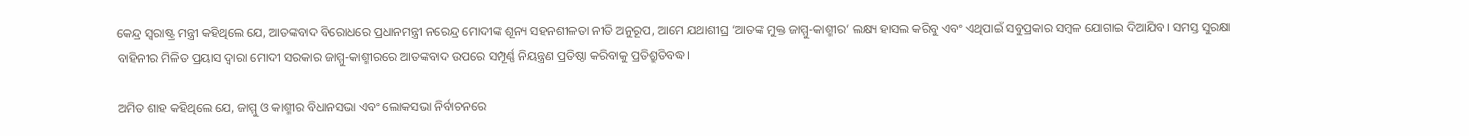କେନ୍ଦ୍ର ସ୍ୱରାଷ୍ଟ୍ର ମନ୍ତ୍ରୀ କହିଥିଲେ ଯେ, ଆତଙ୍କବାଦ ବିରୋଧରେ ପ୍ରଧାନମନ୍ତ୍ରୀ ନରେନ୍ଦ୍ର ମୋଦୀଙ୍କ ଶୂନ୍ୟ ସହନଶୀଳତା ନୀତି ଅନୁରୂପ, ଆମେ ଯଥାଶୀଘ୍ର ‘ଆତଙ୍କ ମୁକ୍ତ ଜାମ୍ମୁ-କାଶ୍ମୀର’ ଲକ୍ଷ୍ୟ ହାସଲ କରିବୁ ଏବଂ ଏଥିପାଇଁ ସବୁପ୍ରକାର ସମ୍ବଳ ଯୋଗାଇ ଦିଆଯିବ। ସମସ୍ତ ସୁରକ୍ଷା ବାହିନୀର ମିଳିତ ପ୍ରୟାସ ଦ୍ୱାରା ମୋଦୀ ସରକାର ଜାମ୍ମୁ-କାଶ୍ମୀରରେ ଆତଙ୍କବାଦ ଉପରେ ସମ୍ପୂର୍ଣ୍ଣ ନିୟନ୍ତ୍ରଣ ପ୍ରତିଷ୍ଠା କରିବାକୁ ପ୍ରତିଶ୍ରୁତିବଦ୍ଧ।

ଅମିତ ଶାହ କହିଥିଲେ ଯେ, ଜାମ୍ମୁ ଓ କାଶ୍ମୀର ବିଧାନସଭା ଏବଂ ଲୋକସଭା ନିର୍ବାଚନରେ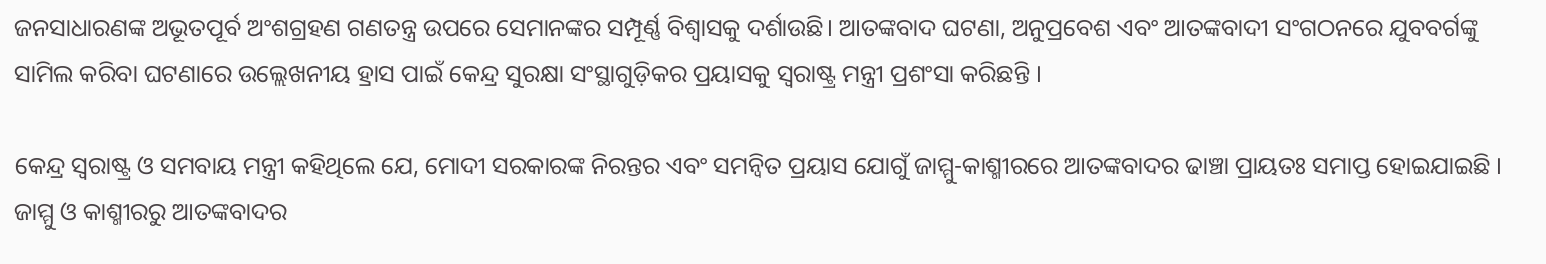ଜନସାଧାରଣଙ୍କ ଅଭୂତପୂର୍ବ ଅଂଶଗ୍ରହଣ ଗଣତନ୍ତ୍ର ଉପରେ ସେମାନଙ୍କର ସମ୍ପୂର୍ଣ୍ଣ ବିଶ୍ୱାସକୁ ଦର୍ଶାଉଛି। ଆତଙ୍କବାଦ ଘଟଣା, ଅନୁପ୍ରବେଶ ଏବଂ ଆତଙ୍କବାଦୀ ସଂଗଠନରେ ଯୁବବର୍ଗଙ୍କୁ ସାମିଲ କରିବା ଘଟଣାରେ ଉଲ୍ଲେଖନୀୟ ହ୍ରାସ ପାଇଁ କେନ୍ଦ୍ର ସୁରକ୍ଷା ସଂସ୍ଥାଗୁଡ଼ିକର ପ୍ରୟାସକୁ ସ୍ୱରାଷ୍ଟ୍ର ମନ୍ତ୍ରୀ ପ୍ରଶଂସା କରିଛନ୍ତି ।

କେନ୍ଦ୍ର ସ୍ୱରାଷ୍ଟ୍ର ଓ ସମବାୟ ମନ୍ତ୍ରୀ କହିଥିଲେ ଯେ, ମୋଦୀ ସରକାରଙ୍କ ନିରନ୍ତର ଏବଂ ସମନ୍ୱିତ ପ୍ରୟାସ ଯୋଗୁଁ ଜାମ୍ମୁ-କାଶ୍ମୀରରେ ଆତଙ୍କବାଦର ଢାଞ୍ଚା ପ୍ରାୟତଃ ସମାପ୍ତ ହୋଇଯାଇଛି । ଜାମ୍ମୁ ଓ କାଶ୍ମୀରରୁ ଆତଙ୍କବାଦର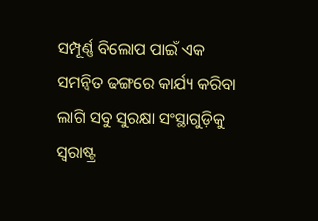ସମ୍ପୂର୍ଣ୍ଣ ବିଲୋପ ପାଇଁ ଏକ ସମନ୍ୱିତ ଢଙ୍ଗରେ କାର୍ଯ୍ୟ କରିବା ଲାଗି ସବୁ ସୁରକ୍ଷା ସଂସ୍ଥାଗୁଡ଼ିକୁ ସ୍ୱରାଷ୍ଟ୍ର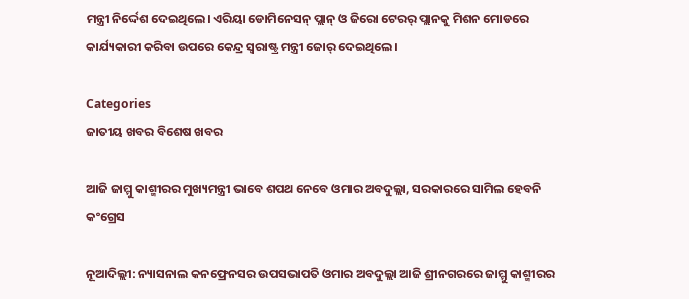ମନ୍ତ୍ରୀ ନିର୍ଦ୍ଦେଶ ଦେଇଥିଲେ। ଏରିୟା ଡୋମିନେସନ୍ ପ୍ଲାନ୍ ଓ ଜିରୋ ଟେରର୍ ପ୍ଲାନକୁ ମିଶନ ମୋଡରେ କାର୍ଯ୍ୟକାରୀ କରିବା ଉପରେ କେନ୍ଦ୍ର ସ୍ୱରାଷ୍ଟ୍ର ମନ୍ତ୍ରୀ ଜୋର୍ ଦେଇଥିଲେ।

Categories
ଜାତୀୟ ଖବର ବିଶେଷ ଖବର

ଆଜି ଜାମ୍ମୁ କାଶ୍ମୀରର ମୁଖ୍ୟମନ୍ତ୍ରୀ ଭାବେ ଶପଥ ନେବେ ଓମାର ଅବଦୁଲ୍ଲା, ସରକାରରେ ସାମିଲ ହେବନି କଂଗ୍ରେସ

ନୂଆଦିଲ୍ଲୀ: ନ୍ୟାସନାଲ କନଫ୍ରେନସର ଉପସଭାପତି ଓମାର ଅବଦୁଲ୍ଲା ଆଜି ଶ୍ରୀନଗରରେ ଜାମ୍ମୁ କାଶ୍ମୀରର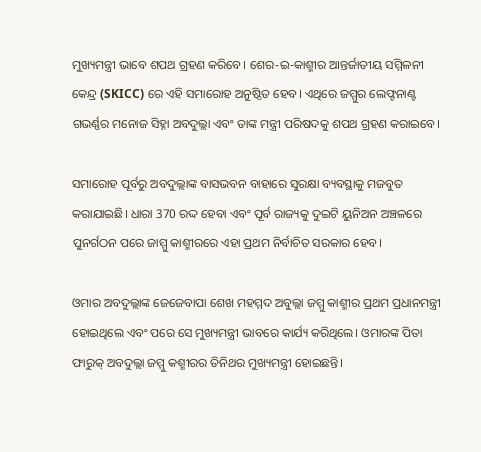ମୁଖ୍ୟମନ୍ତ୍ରୀ ଭାବେ ଶପଥ ଗ୍ରହଣ କରିବେ। ଶେର-ଇ-କାଶ୍ମୀର ଆନ୍ତର୍ଜାତୀୟ ସମ୍ମିଳନୀ କେନ୍ଦ୍ର (SKICC) ରେ ଏହି ସମାରୋହ ଅନୁଷ୍ଠିତ ହେବ। ଏଥିରେ ଜମ୍ମୁର ଲେଫ୍ଟନାଣ୍ଟ ଗଭର୍ଣ୍ଣର ମନୋଜ ସିହ୍ନା ଅବଦୁଲ୍ଲା ଏବଂ ତାଙ୍କ ମନ୍ତ୍ରୀ ପରିଷଦକୁ ଶପଥ ଗ୍ରହଣ କରାଇବେ।

ସମାରୋହ ପୂର୍ବରୁ ଅବଦୁଲ୍ଲାଙ୍କ ବାସଭବନ ବାହାରେ ସୁରକ୍ଷା ବ୍ୟବସ୍ଥାକୁ ମଜବୁତ କରାଯାଇଛି। ଧାରା 370 ରଦ୍ଦ ହେବା ଏବଂ ପୂର୍ବ ରାଜ୍ୟକୁ ଦୁଇଟି ୟୁନିଅନ ଅଞ୍ଚଳରେ ପୁନର୍ଗଠନ ପରେ ଜାମ୍ମୁ କାଶ୍ମୀରରେ ଏହା ପ୍ରଥମ ନିର୍ବାଚିତ ସରକାର ହେବ।

ଓମାର ଅବଦୁଲ୍ଲାଙ୍କ ଜେଜେବାପା ଶେଖ ମହମ୍ମଦ ଅବୁଲ୍ଲା ଜମ୍ମୁ କାଶ୍ମୀର ପ୍ରଥମ ପ୍ରଧାନମନ୍ତ୍ରୀ ହୋଇଥିଲେ ଏବଂ ପରେ ସେ ମୁଖ୍ୟମନ୍ତ୍ରୀ ଭାବରେ କାର୍ଯ୍ୟ କରିଥିଲେ। ଓମାରଙ୍କ ପିତା ଫାରୁକ୍ ଅବଦୁଲ୍ଲା ଜମ୍ମୁ କଶ୍ମୀରର ତିନିଥର ମୁଖ୍ୟମନ୍ତ୍ରୀ ହୋଇଛନ୍ତି।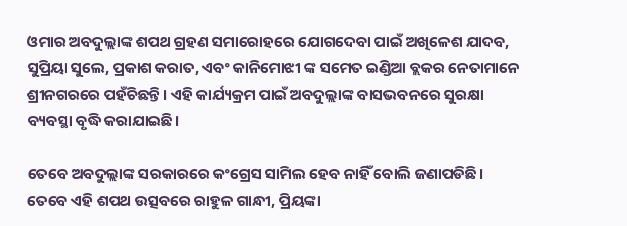ଓମାର ଅବଦୁଲ୍ଲାଙ୍କ ଶପଥ ଗ୍ରହଣ ସମାରୋହରେ ଯୋଗଦେବା ପାଇଁ ଅଖିଳେଶ ଯାଦବ, ସୁପ୍ରିୟା ସୁଲେ, ପ୍ରକାଶ କରାତ, ଏବଂ କାନିମୋଝୀ ଙ୍କ ସମେତ ଇଣ୍ଡିଆ ବ୍ଲକର ନେତାମାନେ ଶ୍ରୀନଗରରେ ପହଁଚିଛନ୍ତି। ଏହି କାର୍ଯ୍ୟକ୍ରମ ପାଇଁ ଅବଦୁଲ୍ଲାଙ୍କ ବାସଭବନରେ ସୁରକ୍ଷା ବ୍ୟବସ୍ଥା ବୃଦ୍ଧି କରାଯାଇଛି।

ତେବେ ଅବଦୁଲ୍ଲାଙ୍କ ସରକାରରେ କଂଗ୍ରେସ ସାମିଲ ହେବ ନାହିଁ ବୋଲି ଜଣାପଡିଛି। ତେବେ ଏହି ଶପଥ ଉତ୍ସବରେ ରାହୁଳ ଗାନ୍ଧୀ, ପ୍ରିୟଙ୍କା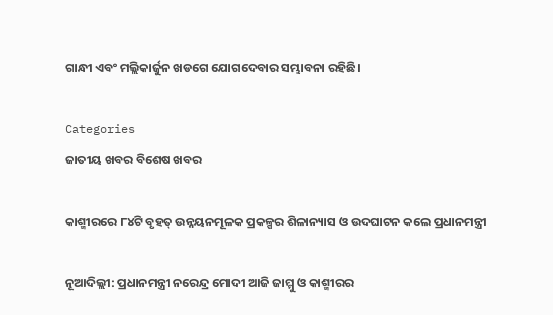ଗାନ୍ଧୀ ଏବଂ ମଲ୍ଲିକାର୍ଜୁନ ଖଡଗେ ଯୋଗଦେବାର ସମ୍ଭାବନା ରହିଛି।

Categories
ଜାତୀୟ ଖବର ବିଶେଷ ଖବର

କାଶ୍ମୀରରେ ୮୪ଟି ବୃହତ୍ ଉନ୍ନୟନମୂଳକ ପ୍ରକଳ୍ପର ଶିଳାନ୍ୟାସ ଓ ଉଦଘାଟନ କଲେ ପ୍ରଧାନମନ୍ତ୍ରୀ

ନୂଆଦିଲ୍ଲୀ: ପ୍ରଧାନମନ୍ତ୍ରୀ ନରେନ୍ଦ୍ର ମୋଦୀ ଆଜି ଜାମ୍ମୁ ଓ କାଶ୍ମୀରର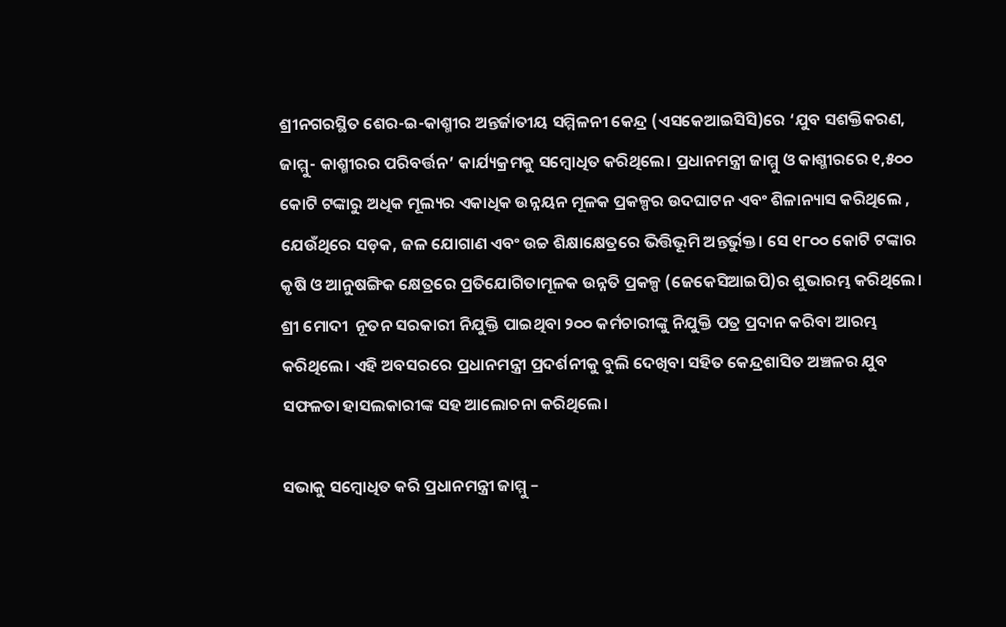ଶ୍ରୀନଗରସ୍ଥିତ ଶେର-ଇ-କାଶ୍ମୀର ଅନ୍ତର୍ଜାତୀୟ ସମ୍ମିଳନୀ କେନ୍ଦ୍ର (ଏସକେଆଇସିସି)ରେ ‘ଯୁବ ସଶକ୍ତିକରଣ, ଜାମ୍ମୁ- କାଶ୍ମୀରର ପରିବର୍ତ୍ତନ’ କାର୍ଯ୍ୟକ୍ରମକୁ ସମ୍ବୋଧିତ କରିଥିଲେ। ପ୍ରଧାନମନ୍ତ୍ରୀ ଜାମ୍ମୁ ଓ କାଶ୍ମୀରରେ ୧,୫୦୦ କୋଟି ଟଙ୍କାରୁ ଅଧିକ ମୂଲ୍ୟର ଏକାଧିକ ଉନ୍ନୟନ ମୂଳକ ପ୍ରକଳ୍ପର ଉଦଘାଟନ ଏବଂ ଶିଳାନ୍ୟାସ କରିଥିଲେ , ଯେଉଁଥିରେ ସଡ଼କ, ଜଳ ଯୋଗାଣ ଏବଂ ଉଚ୍ଚ ଶିକ୍ଷାକ୍ଷେତ୍ରରେ ଭିତ୍ତିଭୂମି ଅନ୍ତର୍ଭୁକ୍ତ। ସେ ୧୮୦୦ କୋଟି ଟଙ୍କାର କୃଷି ଓ ଆନୁଷଙ୍ଗିକ କ୍ଷେତ୍ରରେ ପ୍ରତିଯୋଗିତାମୂଳକ ଉନ୍ନତି ପ୍ରକଳ୍ପ (ଜେକେସିଆଇପି)ର ଶୁଭାରମ୍ଭ କରିଥିଲେ। ଶ୍ରୀ ମୋଦୀ  ନୂତନ ସରକାରୀ ନିଯୁକ୍ତି ପାଇଥିବା ୨୦୦ କର୍ମଚାରୀଙ୍କୁ ନିଯୁକ୍ତି ପତ୍ର ପ୍ରଦାନ କରିବା ଆରମ୍ଭ କରିଥିଲେ। ଏହି ଅବସରରେ ପ୍ରଧାନମନ୍ତ୍ରୀ ପ୍ରଦର୍ଶନୀକୁ ବୁଲି ଦେଖିବା ସହିତ କେନ୍ଦ୍ରଶାସିତ ଅଞ୍ଚଳର ଯୁବ ସଫଳତା ହାସଲକାରୀଙ୍କ ସହ ଆଲୋଚନା କରିଥିଲେ।

ସଭାକୁ ସମ୍ବୋଧିତ କରି ପ୍ରଧାନମନ୍ତ୍ରୀ ଜାମ୍ମୁ –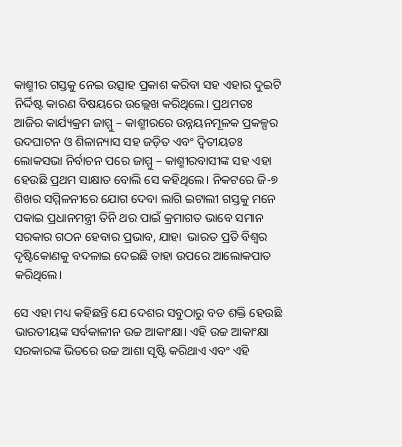କାଶ୍ମୀର ଗସ୍ତକୁ ନେଇ ଉତ୍ସାହ ପ୍ରକାଶ କରିବା ସହ ଏହାର ଦୁଇଟି ନିର୍ଦ୍ଦିଷ୍ଟ କାରଣ ବିଷୟରେ ଉଲ୍ଲେଖ କରିଥିଲେ। ପ୍ରଥମତଃ ଆଜିର କାର୍ଯ୍ୟକ୍ରମ ଜାମ୍ମୁ – କାଶ୍ମୀରରେ ଉନ୍ନୟନମୂଳକ ପ୍ରକଳ୍ପର ଉଦଘାଟନ ଓ ଶିଳାନ୍ୟାସ ସହ ଜଡ଼ିତ ଏବଂ ଦ୍ୱିତୀୟତଃ ଲୋକସଭା ନିର୍ବାଚନ ପରେ ଜାମ୍ମୁ – କାଶ୍ମୀରବାସୀଙ୍କ ସହ ଏହା ହେଉଛି ପ୍ରଥମ ସାକ୍ଷାତ ବୋଲି ସେ କହିଥିଲେ। ନିକଟରେ ଜି-୭ ଶିଖର ସମ୍ମିଳନୀରେ ଯୋଗ ଦେବା ଲାଗି ଇଟାଲୀ ଗସ୍ତକୁ ମନେ ପକାଇ ପ୍ରଧାନମନ୍ତ୍ରୀ ତିନି ଥର ପାଇଁ କ୍ରମାଗତ ଭାବେ ସମାନ ସରକାର ଗଠନ ହେବାର ପ୍ରଭାବ, ଯାହା  ଭାରତ ପ୍ରତି ବିଶ୍ୱର ଦୃଷ୍ଟିକୋଣକୁ ବଦଳାଇ ଦେଇଛି ତାହା ଉପରେ ଆଲୋକପାତ କରିଥିଲେ।

ସେ ଏହା ମଧ୍ୟ କହିଛନ୍ତି ଯେ ଦେଶର ସବୁଠାରୁ ବଡ ଶକ୍ତି ହେଉଛି ଭାରତୀୟଙ୍କ ସର୍ବକାଳୀନ ଉଚ୍ଚ ଆକାଂକ୍ଷା। ଏହି ଉଚ୍ଚ ଆକାଂକ୍ଷା ସରକାରଙ୍କ ଭିତରେ ଉଚ୍ଚ ଆଶା ସୃଷ୍ଟି କରିଥାଏ ଏବଂ ଏହି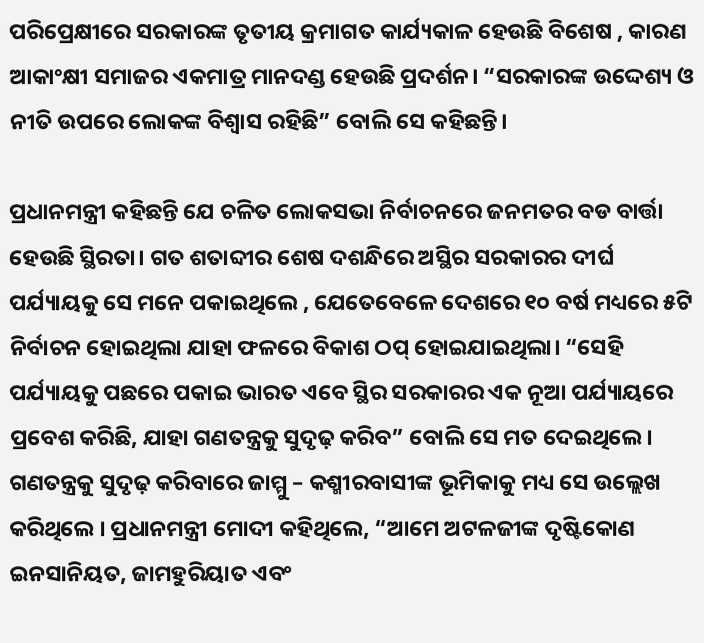ପରିପ୍ରେକ୍ଷୀରେ ସରକାରଙ୍କ ତୃତୀୟ କ୍ରମାଗତ କାର୍ଯ୍ୟକାଳ ହେଉଛି ବିଶେଷ , କାରଣ ଆକାଂକ୍ଷୀ ସମାଜର ଏକମାତ୍ର ମାନଦଣ୍ଡ ହେଉଛି ପ୍ରଦର୍ଶନ। “ସରକାରଙ୍କ ଉଦ୍ଦେଶ୍ୟ ଓ ନୀତି ଉପରେ ଲୋକଙ୍କ ବିଶ୍ୱାସ ରହିଛି” ବୋଲି ସେ କହିଛନ୍ତି।

ପ୍ରଧାନମନ୍ତ୍ରୀ କହିଛନ୍ତି ଯେ ଚଳିତ ଲୋକସଭା ନିର୍ବାଚନରେ ଜନମତର ବଡ ବାର୍ତ୍ତା ହେଉଛି ସ୍ଥିରତା। ଗତ ଶତାବ୍ଦୀର ଶେଷ ଦଶନ୍ଧିରେ ଅସ୍ଥିର ସରକାରର ଦୀର୍ଘ ପର୍ଯ୍ୟାୟକୁ ସେ ମନେ ପକାଇଥିଲେ , ଯେତେବେଳେ ଦେଶରେ ୧୦ ବର୍ଷ ମଧ୍ୟରେ ୫ଟି ନିର୍ବାଚନ ହୋଇଥିଲା ଯାହା ଫଳରେ ବିକାଶ ଠପ୍ ହୋଇଯାଇଥିଲା। “ସେହି ପର୍ଯ୍ୟାୟକୁ ପଛରେ ପକାଇ ଭାରତ ଏବେ ସ୍ଥିର ସରକାରର ଏକ ନୂଆ ପର୍ଯ୍ୟାୟରେ ପ୍ରବେଶ କରିଛି, ଯାହା ଗଣତନ୍ତ୍ରକୁ ସୁଦୃଢ଼ କରିବ” ବୋଲି ସେ ମତ ଦେଇଥିଲେ। ଗଣତନ୍ତ୍ରକୁ ସୁଦୃଢ଼ କରିବାରେ ଜାମ୍ମୁ – କଶ୍ମୀରବାସୀଙ୍କ ଭୂମିକାକୁ ମଧ୍ୟ ସେ ଉଲ୍ଲେଖ କରିଥିଲେ । ପ୍ରଧାନମନ୍ତ୍ରୀ ମୋଦୀ କହିଥିଲେ, “ଆମେ ଅଟଳଜୀଙ୍କ ଦୃଷ୍ଟିକୋଣ ଇନସାନିୟତ, ଜାମହୁରିୟାତ ଏବଂ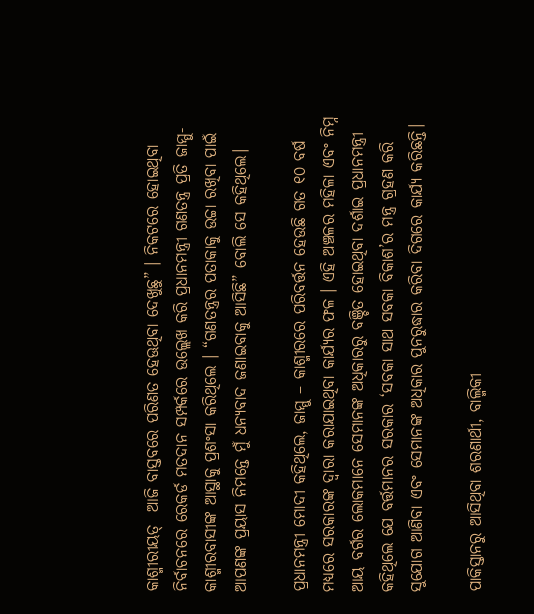କାଶ୍ମୀରୀୟତ୍  ଆଜି ବାସ୍ତବରେ ପରିଣତ ହେଊଥିବା ଦେଖୁଛୁ” । ନିକଟରେ ହୋଇଥିବା ନିର୍ବାଚନରେ ରେକର୍ଡ ମତଦାନ ସମ୍ପର୍କରେ ଉଲ୍ଲେଖ କରି ପ୍ରଧାନମନ୍ତ୍ରୀ ଗଣତନ୍ତ୍ର ପ୍ରତି ଜାମ୍ମୁ- କାଶ୍ମୀରବାସୀଙ୍କ ଆସ୍ଥାକୁ ପ୍ରଶଂସା କରିଥିଲେ । “ଗଣତନ୍ତ୍ରର ପତାକାକୁ ଉଚ୍ଚା ରଖିବା ପାଇଁ ଆପଣଙ୍କ ପ୍ରୟାସ ନିମନ୍ତେ ମୁଁ ଧନ୍ୟବାଦ ଜଣାଇବାକୁ ଆସିଛି” ବୋଲି ସେ କହିଥିଲେ।

ପ୍ରଧାନମନ୍ତ୍ରୀ ମୋଦୀ କହିଥିଲେ, ଜାମ୍ମୁ – କାଶ୍ମୀରରେ ପରିବର୍ତ୍ତନ ହେଉଛି ଗତ ୧୦ ବର୍ଷ ମଧ୍ୟରେ ସରକାରଙ୍କ ଦ୍ୱାରା କରାଯାଇଥିବା କାର୍ଯ୍ୟର ଫଳ । ଏହି ଅଞ୍ଚଳର ମହିଳା ଏବଂ ନିମ୍ନ ଆୟ ବର୍ଗର ଲୋକମାନେ ସେମାନଙ୍କ ଅଧିକାରରୁ ବଞ୍ଚିତ ହୋଇଥିବା ଦର୍ଶାଇ ପ୍ରଧାନମନ୍ତ୍ରୀ କହିଥିଲେ ଯେ ବର୍ତ୍ତମାନର ସରକାର ‘ସବକା ସାଥ ସବକା ବିକାଶ’ର ମନ୍ତ୍ର ଗ୍ରହଣ କରି ସୁଯୋଗ ଆଣିବା ଏବଂ ସେମାନଙ୍କ ଅଧିକାର ପୁନରୁଦ୍ଧାର କରିବା ଦିଗରେ କାର୍ଯ୍ୟ କରିଛନ୍ତି।

ପାକିସ୍ତାନରୁ ଆସିଥିବା ଶରଣାର୍ଥୀ, ବାଲ୍ମିକୀ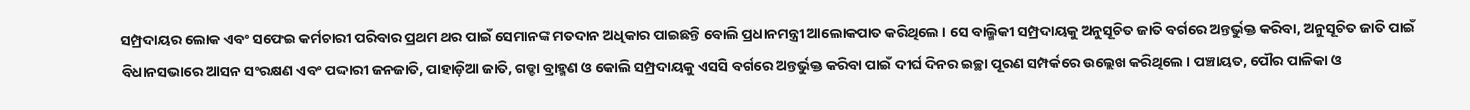ସମ୍ପ୍ରଦାୟର ଲୋକ ଏବଂ ସଫେଇ କର୍ମଚାରୀ ପରିବାର ପ୍ରଥମ ଥର ପାଇଁ ସେମାନଙ୍କ ମତଦାନ ଅଧିକାର ପାଇଛନ୍ତି ବୋଲି ପ୍ରଧାନମନ୍ତ୍ରୀ ଆଲୋକପାତ କରିଥିଲେ । ସେ ବାଲ୍ମିକୀ ସମ୍ପ୍ରଦାୟକୁ ଅନୁସୂଚିତ ଜାତି ବର୍ଗରେ ଅନ୍ତର୍ଭୁକ୍ତ କରିବା, ଅନୁସୂଚିତ ଜାତି ପାଇଁ ବିଧାନସଭାରେ ଆସନ ସଂରକ୍ଷଣ ଏବଂ ପଦ୍ଦାରୀ ଜନଜାତି, ପାହାଡ଼ିଆ ଜାତି, ଗଡ୍ଡା ବ୍ରାହ୍ମଣ ଓ କୋଲି ସମ୍ପ୍ରଦାୟକୁ ଏସସି ବର୍ଗରେ ଅନ୍ତର୍ଭୁକ୍ତ କରିବା ପାଇଁ ଦୀର୍ଘ ଦିନର ଇଚ୍ଛା ପୂରଣ ସମ୍ପର୍କରେ ଉଲ୍ଲେଖ କରିଥିଲେ । ପଞ୍ଚାୟତ, ପୌର ପାଳିକା ଓ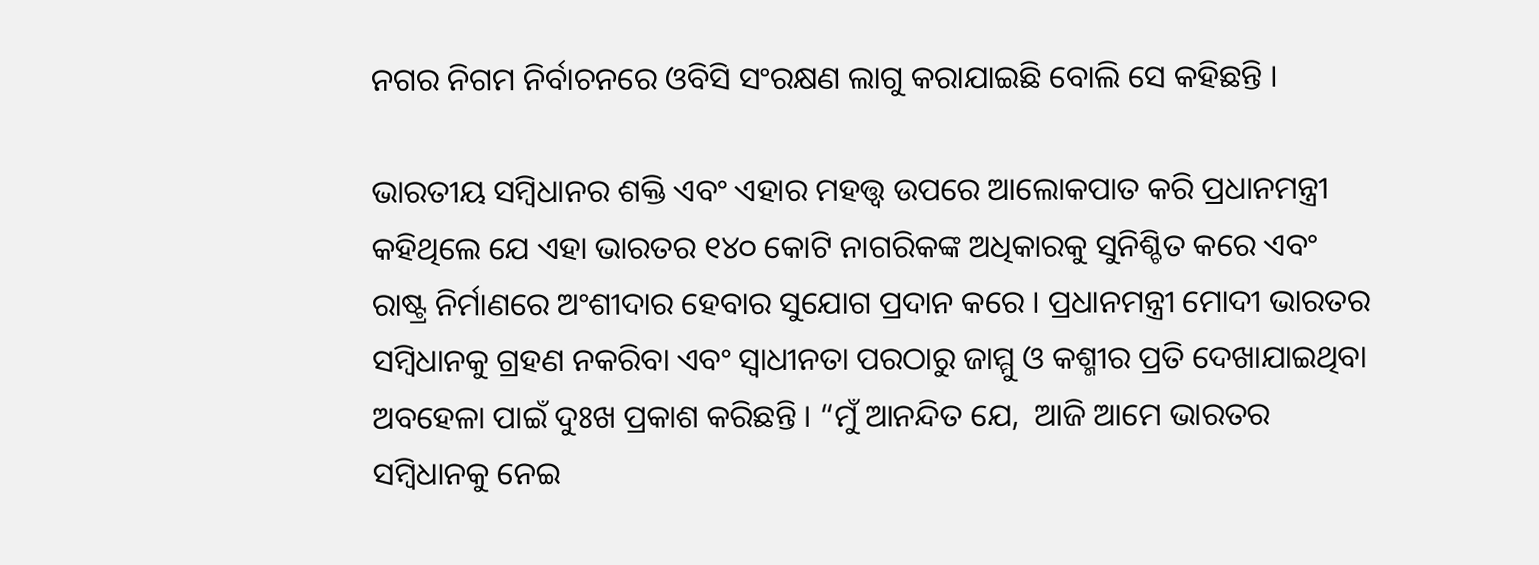ନଗର ନିଗମ ନିର୍ବାଚନରେ ଓବିସି ସଂରକ୍ଷଣ ଲାଗୁ କରାଯାଇଛି ବୋଲି ସେ କହିଛନ୍ତି ।

ଭାରତୀୟ ସମ୍ବିଧାନର ଶକ୍ତି ଏବଂ ଏହାର ମହତ୍ତ୍ୱ ଉପରେ ଆଲୋକପାତ କରି ପ୍ରଧାନମନ୍ତ୍ରୀ କହିଥିଲେ ଯେ ଏହା ଭାରତର ୧୪୦ କୋଟି ନାଗରିକଙ୍କ ଅଧିକାରକୁ ସୁନିଶ୍ଚିତ କରେ ଏବଂ ରାଷ୍ଟ୍ର ନିର୍ମାଣରେ ଅଂଶୀଦାର ହେବାର ସୁଯୋଗ ପ୍ରଦାନ କରେ । ପ୍ରଧାନମନ୍ତ୍ରୀ ମୋଦୀ ଭାରତର ସମ୍ବିଧାନକୁ ଗ୍ରହଣ ନକରିବା ଏବଂ ସ୍ୱାଧୀନତା ପରଠାରୁ ଜାମ୍ମୁ ଓ କଶ୍ମୀର ପ୍ରତି ଦେଖାଯାଇଥିବା ଅବହେଳା ପାଇଁ ଦୁଃଖ ପ୍ରକାଶ କରିଛନ୍ତି । “ମୁଁ ଆନନ୍ଦିତ ଯେ,  ଆଜି ଆମେ ଭାରତର ସମ୍ବିଧାନକୁ ନେଇ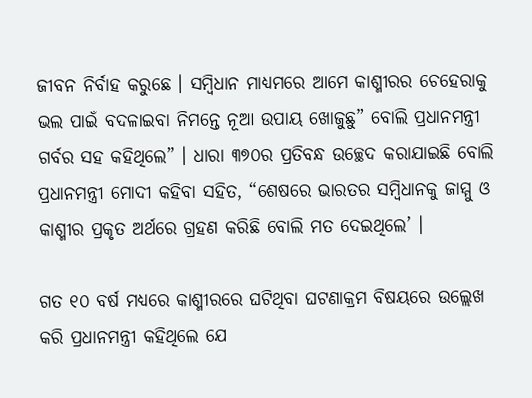ଜୀବନ ନିର୍ବାହ କରୁଛେ । ସମ୍ବିଧାନ ମାଧ୍ୟମରେ ଆମେ କାଶ୍ମୀରର ଚେହେରାକୁ ଭଲ ପାଇଁ ବଦଳାଇବା ନିମନ୍ତେ ନୂଆ ଉପାୟ ଖୋଜୁଛୁ” ବୋଲି ପ୍ରଧାନମନ୍ତ୍ରୀ ଗର୍ବର ସହ କହିଥିଲେ” । ଧାରା ୩୭୦ର ପ୍ରତିବନ୍ଧ ଉଚ୍ଛେଦ କରାଯାଇଛି ବୋଲି ପ୍ରଧାନମନ୍ତ୍ରୀ ମୋଦୀ କହିବା ସହିତ, “ଶେଷରେ ଭାରତର ସମ୍ବିଧାନକୁ ଜାମ୍ମୁ ଓ କାଶ୍ମୀର ପ୍ରକୃତ ଅର୍ଥରେ ଗ୍ରହଣ କରିଛି ବୋଲି ମତ ଦେଇଥିଲେ’ ।

ଗତ ୧୦ ବର୍ଷ ମଧ୍ୟରେ କାଶ୍ମୀରରେ ଘଟିଥିବା ଘଟଣାକ୍ରମ ବିଷୟରେ ଉଲ୍ଲେଖ କରି ପ୍ରଧାନମନ୍ତ୍ରୀ କହିଥିଲେ ଯେ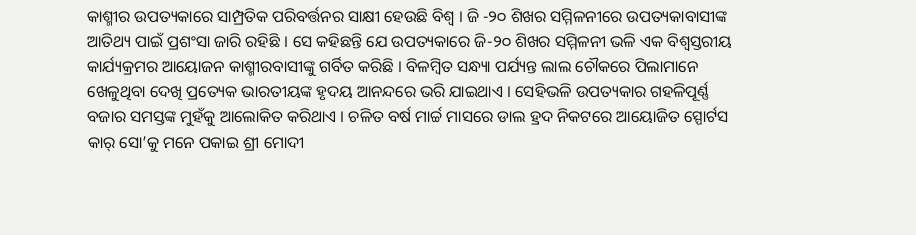କାଶ୍ମୀର ଉପତ୍ୟକାରେ ସାମ୍ପ୍ରତିକ ପରିବର୍ତ୍ତନର ସାକ୍ଷୀ ହେଉଛି ବିଶ୍ୱ । ଜି -୨୦ ଶିଖର ସମ୍ମିଳନୀରେ ଉପତ୍ୟକାବାସୀଙ୍କ ଆତିଥ୍ୟ ପାଇଁ ପ୍ରଶଂସା ଜାରି ରହିଛି । ସେ କହିଛନ୍ତି ଯେ ଉପତ୍ୟକାରେ ଜି-୨୦ ଶିଖର ସମ୍ମିଳନୀ ଭଳି ଏକ ବିଶ୍ୱସ୍ତରୀୟ କାର୍ଯ୍ୟକ୍ରମର ଆୟୋଜନ କାଶ୍ମୀରବାସୀଙ୍କୁ ଗର୍ବିତ କରିଛି । ବିଳମ୍ବିତ ସନ୍ଧ୍ୟା ପର୍ଯ୍ୟନ୍ତ ଲାଲ ଚୌକରେ ପିଲାମାନେ ଖେଳୁଥିବା ଦେଖି ପ୍ରତ୍ୟେକ ଭାରତୀୟଙ୍କ ହୃଦୟ ଆନନ୍ଦରେ ଭରି ଯାଇଥାଏ । ସେହିଭଳି ଉପତ୍ୟକାର ଗହଳିପୂର୍ଣ୍ଣ ବଜାର ସମସ୍ତଙ୍କ ମୁହଁକୁ ଆଲୋକିତ କରିଥାଏ । ଚଳିତ ବର୍ଷ ମାର୍ଚ୍ଚ ମାସରେ ଡାଲ ହ୍ରଦ ନିକଟରେ ଆୟୋଜିତ ସ୍ପୋର୍ଟସ କାର୍ ସୋ’କୁ ମନେ ପକାଇ ଶ୍ରୀ ମୋଦୀ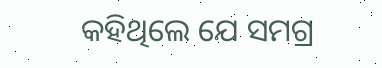କହିଥିଲେ ଯେ ସମଗ୍ର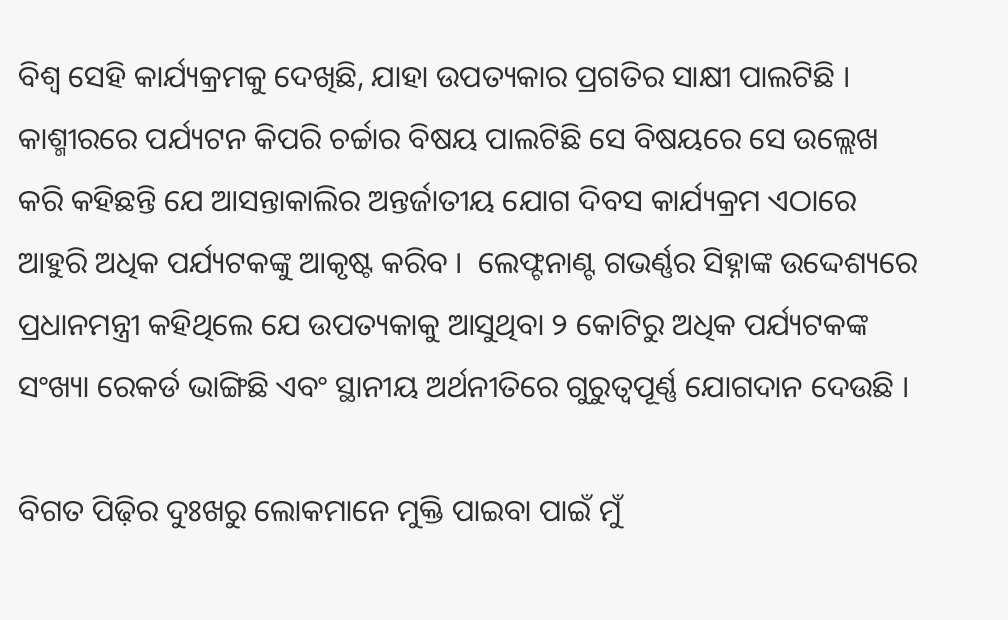ବିଶ୍ୱ ସେହି କାର୍ଯ୍ୟକ୍ରମକୁ ଦେଖିଛି, ଯାହା ଉପତ୍ୟକାର ପ୍ରଗତିର ସାକ୍ଷୀ ପାଲଟିଛି । କାଶ୍ମୀରରେ ପର୍ଯ୍ୟଟନ କିପରି ଚର୍ଚ୍ଚାର ବିଷୟ ପାଲଟିଛି ସେ ବିଷୟରେ ସେ ଉଲ୍ଲେଖ କରି କହିଛନ୍ତି ଯେ ଆସନ୍ତାକାଲିର ଅନ୍ତର୍ଜାତୀୟ ଯୋଗ ଦିବସ କାର୍ଯ୍ୟକ୍ରମ ଏଠାରେ ଆହୁରି ଅଧିକ ପର୍ଯ୍ୟଟକଙ୍କୁ ଆକୃଷ୍ଟ କରିବ ।  ଲେଫ୍ଟନାଣ୍ଟ ଗଭର୍ଣ୍ଣର ସିହ୍ନାଙ୍କ ଉଦ୍ଦେଶ୍ୟରେ ପ୍ରଧାନମନ୍ତ୍ରୀ କହିଥିଲେ ଯେ ଉପତ୍ୟକାକୁ ଆସୁଥିବା ୨ କୋଟିରୁ ଅଧିକ ପର୍ଯ୍ୟଟକଙ୍କ ସଂଖ୍ୟା ରେକର୍ଡ ଭାଙ୍ଗିଛି ଏବଂ ସ୍ଥାନୀୟ ଅର୍ଥନୀତିରେ ଗୁରୁତ୍ୱପୂର୍ଣ୍ଣ ଯୋଗଦାନ ଦେଉଛି ।

ବିଗତ ପିଢ଼ିର ଦୁଃଖରୁ ଲୋକମାନେ ମୁକ୍ତି ପାଇବା ପାଇଁ ମୁଁ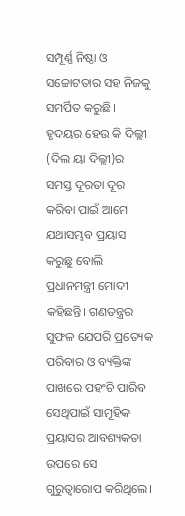ସମ୍ପୂର୍ଣ୍ଣ ନିଷ୍ଠା ଓ ସଚ୍ଚୋଟତାର ସହ ନିଜକୁ ସମର୍ପିତ କରୁଛି। ହୃଦୟର ହେଉ କି ଦିଲ୍ଲୀ (ଦିଲ ୟା ଦିଲ୍ଲୀ)ର ସମସ୍ତ ଦୂରତା ଦୂର କରିବା ପାଇଁ ଆମେ ଯଥାସମ୍ଭବ ପ୍ରୟାସ କରୁଛୁ ବୋଲି ପ୍ରଧାନମନ୍ତ୍ରୀ ମୋଦୀ କହିଛନ୍ତି। ଗଣତନ୍ତ୍ରର ସୁଫଳ ଯେପରି ପ୍ରତ୍ୟେକ ପରିବାର ଓ ବ୍ୟକ୍ତିଙ୍କ ପାଖରେ ପହଂଚି ପାରିବ ସେଥିପାଇଁ ସାମୂହିକ ପ୍ରୟାସର ଆବଶ୍ୟକତା ଉପରେ ସେ ଗୁରୁତ୍ୱାରୋପ କରିଥିଲେ।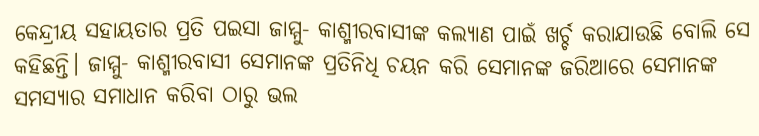କେନ୍ଦ୍ରୀୟ ସହାୟତାର ପ୍ରତି ପଇସା ଜାମ୍ମୁ- କାଶ୍ମୀରବାସୀଙ୍କ କଲ୍ୟାଣ ପାଇଁ ଖର୍ଚ୍ଚ କରାଯାଉଛି ବୋଲି ସେ କହିଛନ୍ତି। ଜାମ୍ମୁ- କାଶ୍ମୀରବାସୀ ସେମାନଙ୍କ ପ୍ରତିନିଧି ଚୟନ କରି ସେମାନଙ୍କ ଜରିଆରେ ସେମାନଙ୍କ ସମସ୍ୟାର ସମାଧାନ କରିବା ଠାରୁ ଭଲ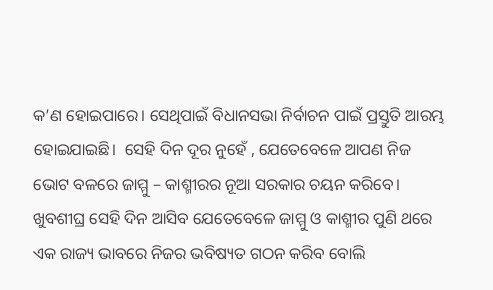କ’ଣ ହୋଇପାରେ। ସେଥିପାଇଁ ବିଧାନସଭା ନିର୍ବାଚନ ପାଇଁ ପ୍ରସ୍ତୁତି ଆରମ୍ଭ ହୋଇଯାଇଛି।  ସେହି ଦିନ ଦୂର ନୁହେଁ , ଯେତେବେଳେ ଆପଣ ନିଜ ଭୋଟ ବଳରେ ଜାମ୍ମୁ – କାଶ୍ମୀରର ନୂଆ ସରକାର ଚୟନ କରିବେ। ଖୁବଶୀଘ୍ର ସେହି ଦିନ ଆସିବ ଯେତେବେଳେ ଜାମ୍ମୁ ଓ କାଶ୍ମୀର ପୁଣି ଥରେ ଏକ ରାଜ୍ୟ ଭାବରେ ନିଜର ଭବିଷ୍ୟତ ଗଠନ କରିବ ବୋଲି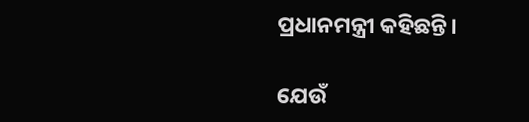ପ୍ରଧାନମନ୍ତ୍ରୀ କହିଛନ୍ତି।

ଯେଉଁ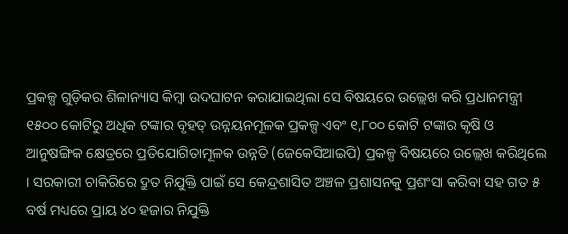ପ୍ରକଳ୍ପ ଗୁଡ଼ିକର ଶିଳାନ୍ୟାସ କିମ୍ବା ଉଦଘାଟନ କରାଯାଇଥିଲା ସେ ବିଷୟରେ ଉଲ୍ଲେଖ କରି ପ୍ରଧାନମନ୍ତ୍ରୀ ୧୫୦୦ କୋଟିରୁ ଅଧିକ ଟଙ୍କାର ବୃହତ୍ ଉନ୍ନୟନମୂଳକ ପ୍ରକଳ୍ପ ଏବଂ ୧,୮୦୦ କୋଟି ଟଙ୍କାର କୃଷି ଓ ଆନୁଷଙ୍ଗିକ କ୍ଷେତ୍ରରେ ପ୍ରତିଯୋଗିତାମୂଳକ ଉନ୍ନତି (ଜେକେସିଆଇପି) ପ୍ରକଳ୍ପ ବିଷୟରେ ଉଲ୍ଲେଖ କରିଥିଲେ । ସରକାରୀ ଚାକିରିରେ ଦ୍ରୁତ ନିଯୁକ୍ତି ପାଇଁ ସେ କେନ୍ଦ୍ରଶାସିତ ଅଞ୍ଚଳ ପ୍ରଶାସନକୁ ପ୍ରଶଂସା କରିବା ସହ ଗତ ୫ ବର୍ଷ ମଧ୍ୟରେ ପ୍ରାୟ ୪୦ ହଜାର ନିଯୁକ୍ତି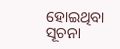ହୋଇଥିବା ସୂଚନା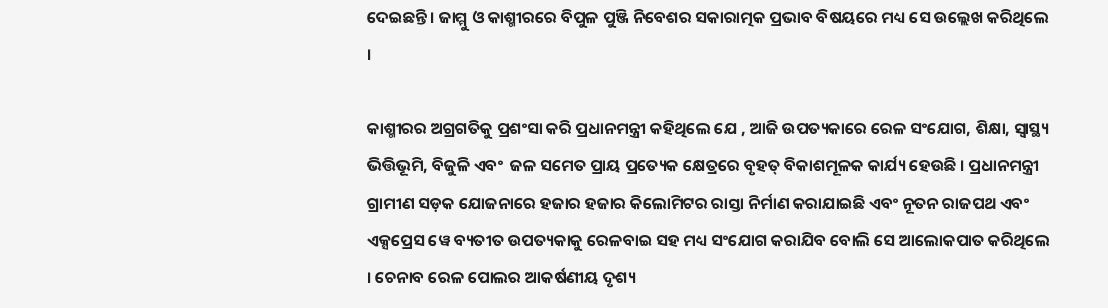ଦେଇଛନ୍ତି । ଜାମ୍ମୁ ଓ କାଶ୍ମୀରରେ ବିପୁଳ ପୁଞ୍ଜି ନିବେଶର ସକାରାତ୍ମକ ପ୍ରଭାବ ବିଷୟରେ ମଧ୍ୟ ସେ ଉଲ୍ଲେଖ କରିଥିଲେ ।

କାଶ୍ମୀରର ଅଗ୍ରଗତିକୁ ପ୍ରଶଂସା କରି ପ୍ରଧାନମନ୍ତ୍ରୀ କହିଥିଲେ ଯେ , ଆଜି ଉପତ୍ୟକାରେ ରେଳ ସଂଯୋଗ, ଶିକ୍ଷା, ସ୍ୱାସ୍ଥ୍ୟ ଭିତ୍ତିଭୂମି, ବିଜୁଳି ଏବଂ  ଜଳ ସମେତ ପ୍ରାୟ ପ୍ରତ୍ୟେକ କ୍ଷେତ୍ରରେ ବୃହତ୍ ବିକାଶମୂଳକ କାର୍ଯ୍ୟ ହେଉଛି । ପ୍ରଧାନମନ୍ତ୍ରୀ ଗ୍ରାମୀଣ ସଡ଼କ ଯୋଜନାରେ ହଜାର ହଜାର କିଲୋମିଟର ରାସ୍ତା ନିର୍ମାଣ କରାଯାଇଛି ଏବଂ ନୂତନ ରାଜପଥ ଏବଂ ଏକ୍ସପ୍ରେସ ୱେ ବ୍ୟତୀତ ଉପତ୍ୟକାକୁ ରେଳବାଇ ସହ ମଧ୍ୟ ସଂଯୋଗ କରାଯିବ ବୋଲି ସେ ଆଲୋକପାତ କରିଥିଲେ । ଚେନାବ ରେଳ ପୋଲର ଆକର୍ଷଣୀୟ ଦୃଶ୍ୟ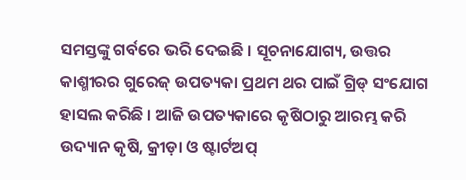ସମସ୍ତଙ୍କୁ ଗର୍ବରେ ଭରି ଦେଇଛି । ସୂଚନାଯୋଗ୍ୟ, ଉତ୍ତର କାଶ୍ମୀରର ଗୁରେଜ୍ ଉପତ୍ୟକା ପ୍ରଥମ ଥର ପାଇଁ ଗ୍ରିଡ୍ ସଂଯୋଗ ହାସଲ କରିଛି । ଆଜି ଉପତ୍ୟକାରେ କୃଷିଠାରୁ ଆରମ୍ଭ କରି ଉଦ୍ୟାନ କୃଷି, କ୍ରୀଡ଼ା ଓ ଷ୍ଟାର୍ଟଅପ୍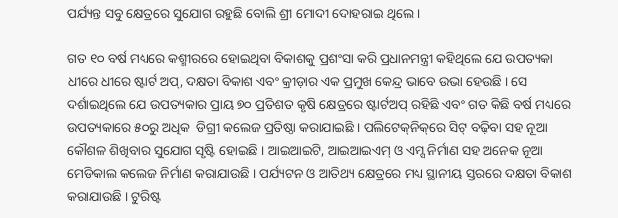ପର୍ଯ୍ୟନ୍ତ ସବୁ କ୍ଷେତ୍ରରେ ସୁଯୋଗ ରହୁଛି ବୋଲି ଶ୍ରୀ ମୋଦୀ ଦୋହରାଇ ଥିଲେ ।

ଗତ ୧୦ ବର୍ଷ ମଧ୍ୟରେ କଶ୍ମୀରରେ ହୋଇଥିବା ବିକାଶକୁ ପ୍ରଶଂସା କରି ପ୍ରଧାନମନ୍ତ୍ରୀ କହିଥିଲେ ଯେ ଉପତ୍ୟକା ଧୀରେ ଧୀରେ ଷ୍ଟାର୍ଟ ଅପ୍‌, ଦକ୍ଷତା ବିକାଶ ଏବଂ କ୍ରୀଡ଼ାର ଏକ ପ୍ରମୁଖ କେନ୍ଦ୍ର ଭାବେ ଉଭା ହେଉଛି । ସେ ଦର୍ଶାଇଥିଲେ ଯେ ଉପତ୍ୟକାର ପ୍ରାୟ ୭୦ ପ୍ରତିଶତ କୃଷି କ୍ଷେତ୍ରରେ ଷ୍ଟାର୍ଟଅପ୍ ରହିଛି ଏବଂ ଗତ କିଛି ବର୍ଷ ମଧ୍ୟରେ ଉପତ୍ୟକାରେ ୫୦ରୁ ଅଧିକ  ଡିଗ୍ରୀ କଲେଜ ପ୍ରତିଷ୍ଠା କରାଯାଇଛି । ପଲିଟେକ୍‌ନିକ୍‌ରେ ସିଟ୍ ବଢ଼ିବା ସହ ନୂଆ କୌଶଳ ଶିଖିବାର ସୁଯୋଗ ସୃଷ୍ଟି ହୋଇଛି । ଆଇଆଇଟି, ଆଇଆଇଏମ୍ ଓ ଏମ୍ସ ନିର୍ମାଣ ସହ ଅନେକ ନୂଆ ମେଡିକାଲ କଲେଜ ନିର୍ମାଣ କରାଯାଉଛି । ପର୍ଯ୍ୟଟନ ଓ ଆତିଥ୍ୟ କ୍ଷେତ୍ରରେ ମଧ୍ୟ ସ୍ଥାନୀୟ ସ୍ତରରେ ଦକ୍ଷତା ବିକାଶ କରାଯାଉଛି । ଟୁରିଷ୍ଟ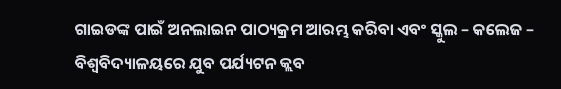ଗାଇଡଙ୍କ ପାଇଁ ଅନଲାଇନ ପାଠ୍ୟକ୍ରମ ଆରମ୍ଭ କରିବା ଏବଂ ସ୍କୁଲ – କଲେଜ – ବିଶ୍ୱବିଦ୍ୟାଳୟରେ ଯୁବ ପର୍ଯ୍ୟଟନ କ୍ଲବ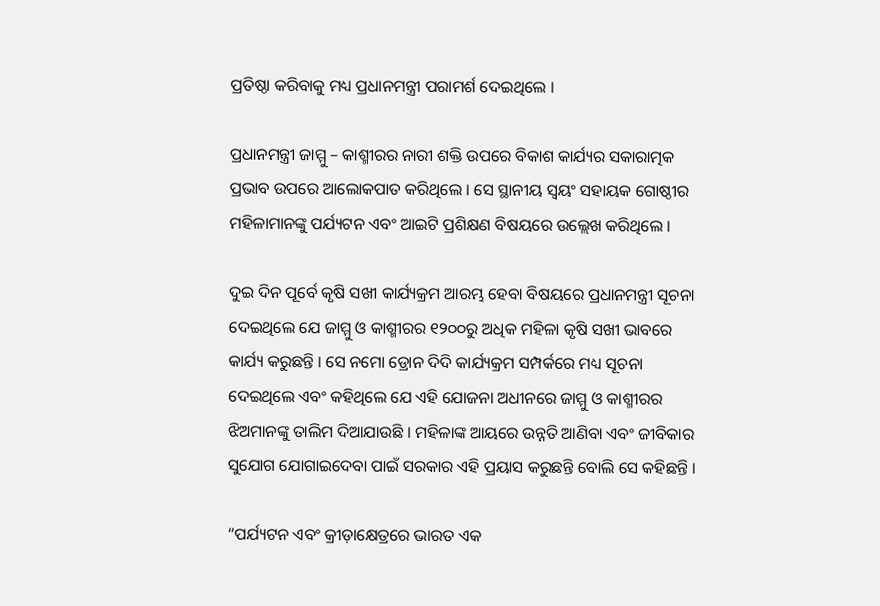ପ୍ରତିଷ୍ଠା କରିବାକୁ ମଧ୍ୟ ପ୍ରଧାନମନ୍ତ୍ରୀ ପରାମର୍ଶ ଦେଇଥିଲେ ।

ପ୍ରଧାନମନ୍ତ୍ରୀ ଜାମ୍ମୁ – କାଶ୍ମୀରର ନାରୀ ଶକ୍ତି ଉପରେ ବିକାଶ କାର୍ଯ୍ୟର ସକାରାତ୍ମକ ପ୍ରଭାବ ଉପରେ ଆଲୋକପାତ କରିଥିଲେ । ସେ ସ୍ଥାନୀୟ ସ୍ୱୟଂ ସହାୟକ ଗୋଷ୍ଠୀର ମହିଳାମାନଙ୍କୁ ପର୍ଯ୍ୟଟନ ଏବଂ ଆଇଟି ପ୍ରଶିକ୍ଷଣ ବିଷୟରେ ଉଲ୍ଲେଖ କରିଥିଲେ ।

ଦୁଇ ଦିନ ପୂର୍ବେ କୃଷି ସଖୀ କାର୍ଯ୍ୟକ୍ରମ ଆରମ୍ଭ ହେବା ବିଷୟରେ ପ୍ରଧାନମନ୍ତ୍ରୀ ସୂଚନା ଦେଇଥିଲେ ଯେ ଜାମ୍ମୁ ଓ କାଶ୍ମୀରର ୧୨୦୦ରୁ ଅଧିକ ମହିଳା କୃଷି ସଖୀ ଭାବରେ କାର୍ଯ୍ୟ କରୁଛନ୍ତି । ସେ ନମୋ ଡ୍ରୋନ ଦିଦି କାର୍ଯ୍ୟକ୍ରମ ସମ୍ପର୍କରେ ମଧ୍ୟ ସୂଚନା ଦେଇଥିଲେ ଏବଂ କହିଥିଲେ ଯେ ଏହି ଯୋଜନା ଅଧୀନରେ ଜାମ୍ମୁ ଓ କାଶ୍ମୀରର ଝିଅମାନଙ୍କୁ ତାଲିମ ଦିଆଯାଉଛି । ମହିଳାଙ୍କ ଆୟରେ ଉନ୍ନତି ଆଣିବା ଏବଂ ଜୀବିକାର ସୁଯୋଗ ଯୋଗାଇଦେବା ପାଇଁ ସରକାର ଏହି ପ୍ରୟାସ କରୁଛନ୍ତି ବୋଲି ସେ କହିଛନ୍ତି ।

“ପର୍ଯ୍ୟଟନ ଏବଂ କ୍ରୀଡ଼ାକ୍ଷେତ୍ରରେ ଭାରତ ଏକ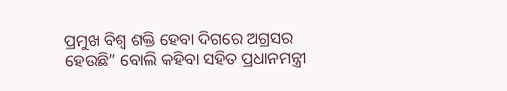ପ୍ରମୁଖ ବିଶ୍ୱ ଶକ୍ତି ହେବା ଦିଗରେ ଅଗ୍ରସର ହେଉଛି” ବୋଲି କହିବା ସହିତ ପ୍ରଧାନମନ୍ତ୍ରୀ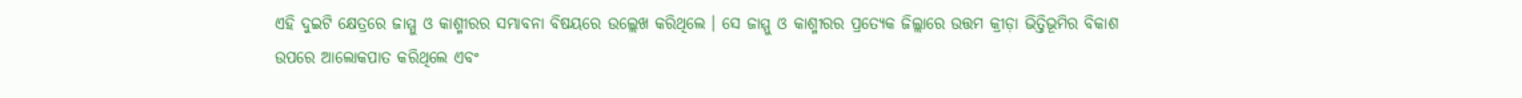ଏହି ଦୁଇଟି କ୍ଷେତ୍ରରେ ଜାମ୍ମୁ ଓ କାଶ୍ମୀରର ସମ୍ଭାବନା ବିଷୟରେ ଉଲ୍ଲେଖ କରିଥିଲେ । ସେ ଜାମ୍ମୁ ଓ କାଶ୍ମୀରର ପ୍ରତ୍ୟେକ ଜିଲ୍ଲାରେ ଉତ୍ତମ କ୍ରୀଡ଼ା ଭିତ୍ତିଭୂମିର ବିକାଶ ଉପରେ ଆଲୋକପାତ କରିଥିଲେ ଏବଂ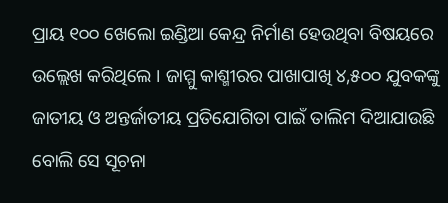ପ୍ରାୟ ୧୦୦ ଖେଲୋ ଇଣ୍ଡିଆ କେନ୍ଦ୍ର ନିର୍ମାଣ ହେଉଥିବା ବିଷୟରେ ଉଲ୍ଲେଖ କରିଥିଲେ । ଜାମ୍ମୁ କାଶ୍ମୀରର ପାଖାପାଖି ୪,୫୦୦ ଯୁବକଙ୍କୁ ଜାତୀୟ ଓ ଅନ୍ତର୍ଜାତୀୟ ପ୍ରତିଯୋଗିତା ପାଇଁ ତାଲିମ ଦିଆଯାଉଛି ବୋଲି ସେ ସୂଚନା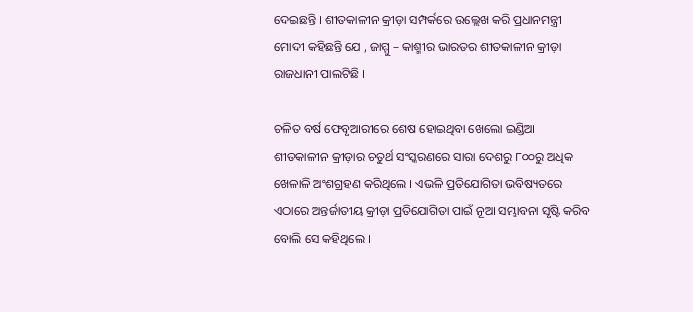ଦେଇଛନ୍ତି । ଶୀତକାଳୀନ କ୍ରୀଡ଼ା ସମ୍ପର୍କରେ ଉଲ୍ଲେଖ କରି ପ୍ରଧାନମନ୍ତ୍ରୀ ମୋଦୀ କହିଛନ୍ତି ଯେ , ଜାମ୍ମୁ – କାଶ୍ମୀର ଭାରତର ଶୀତକାଳୀନ କ୍ରୀଡ଼ା ରାଜଧାନୀ ପାଲଟିଛି ।

ଚଳିତ ବର୍ଷ ଫେବୃଆରୀରେ ଶେଷ ହୋଇଥିବା ଖେଲୋ ଇଣ୍ଡିଆ ଶୀତକାଳୀନ କ୍ରୀଡ଼ାର ଚତୁର୍ଥ ସଂସ୍କରଣରେ ସାରା ଦେଶରୁ ୮୦୦ରୁ ଅଧିକ ଖେଳାଳି ଅଂଶଗ୍ରହଣ କରିଥିଲେ । ଏଭଳି ପ୍ରତିଯୋଗିତା ଭବିଷ୍ୟତରେ ଏଠାରେ ଅନ୍ତର୍ଜାତୀୟ କ୍ରୀଡ଼ା ପ୍ରତିଯୋଗିତା ପାଇଁ ନୂଆ ସମ୍ଭାବନା ସୃଷ୍ଟି କରିବ ବୋଲି ସେ କହିଥିଲେ ।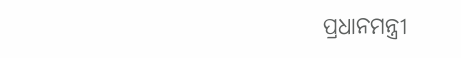ପ୍ରଧାନମନ୍ତ୍ରୀ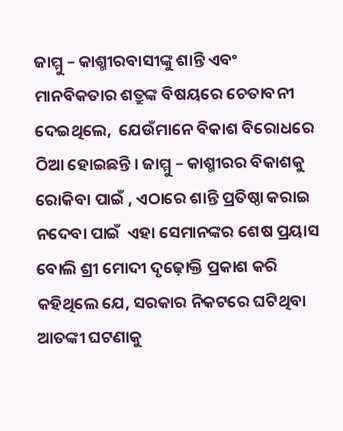ଜାମ୍ମୁ – କାଶ୍ମୀରବାସୀଙ୍କୁ ଶାନ୍ତି ଏବଂ ମାନବିକତାର ଶତ୍ରୁଙ୍କ ବିଷୟରେ ଚେତାବନୀ ଦେଇଥିଲେ,  ଯେଉଁମାନେ ବିକାଶ ବିରୋଧରେ ଠିଆ ହୋଇଛନ୍ତି । ଜାମ୍ମୁ – କାଶ୍ମୀରର ବିକାଶକୁ ରୋକିବା ପାଇଁ , ଏଠାରେ ଶାନ୍ତି ପ୍ରତିଷ୍ଠା କରାଇ ନଦେବା ପାଇଁ  ଏହା ସେମାନଙ୍କର ଶେଷ ପ୍ରୟାସ ବୋଲି ଶ୍ରୀ ମୋଦୀ ଦୃଢ଼ୋକ୍ତି ପ୍ରକାଶ କରି କହିଥିଲେ ଯେ, ସରକାର ନିକଟରେ ଘଟିଥିବା ଆତଙ୍କୀ ଘଟଣାକୁ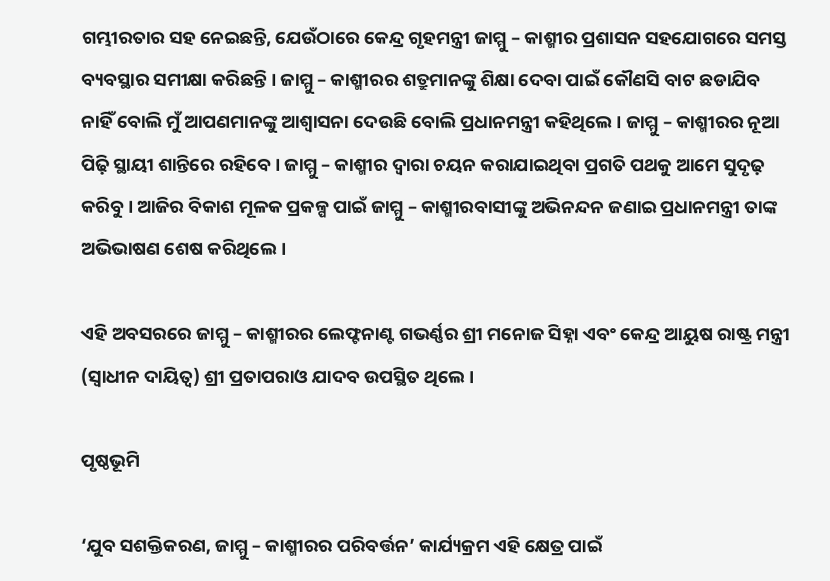ଗମ୍ଭୀରତାର ସହ ନେଇଛନ୍ତି, ଯେଉଁଠାରେ କେନ୍ଦ୍ର ଗୃହମନ୍ତ୍ରୀ ଜାମ୍ମୁ – କାଶ୍ମୀର ପ୍ରଶାସନ ସହଯୋଗରେ ସମସ୍ତ ବ୍ୟବସ୍ଥାର ସମୀକ୍ଷା କରିଛନ୍ତି । ଜାମ୍ମୁ – କାଶ୍ମୀରର ଶତ୍ରୁମାନଙ୍କୁ ଶିକ୍ଷା ଦେବା ପାଇଁ କୌଣସି ବାଟ ଛଡାଯିବ ନାହିଁ ବୋଲି ମୁଁ ଆପଣମାନଙ୍କୁ ଆଶ୍ୱାସନା ଦେଉଛି ବୋଲି ପ୍ରଧାନମନ୍ତ୍ରୀ କହିଥିଲେ । ଜାମ୍ମୁ – କାଶ୍ମୀରର ନୂଆ ପିଢ଼ି ସ୍ଥାୟୀ ଶାନ୍ତିରେ ରହିବେ । ଜାମ୍ମୁ – କାଶ୍ମୀର ଦ୍ୱାରା ଚୟନ କରାଯାଇଥିବା ପ୍ରଗତି ପଥକୁ ଆମେ ସୁଦୃଢ଼ କରିବୁ । ଆଜିର ବିକାଶ ମୂଳକ ପ୍ରକଳ୍ପ ପାଇଁ ଜାମ୍ମୁ – କାଶ୍ମୀରବାସୀଙ୍କୁ ଅଭିନନ୍ଦନ ଜଣାଇ ପ୍ରଧାନମନ୍ତ୍ରୀ ତାଙ୍କ ଅଭିଭାଷଣ ଶେଷ କରିଥିଲେ ।

ଏହି ଅବସରରେ ଜାମ୍ମୁ – କାଶ୍ମୀରର ଲେଫ୍ଟନାଣ୍ଟ ଗଭର୍ଣ୍ଣର ଶ୍ରୀ ମନୋଜ ସିହ୍ନା ଏବଂ କେନ୍ଦ୍ର ଆୟୁଷ ରାଷ୍ଟ୍ର ମନ୍ତ୍ରୀ (ସ୍ୱାଧୀନ ଦାୟିତ୍ୱ) ଶ୍ରୀ ପ୍ରତାପରାଓ ଯାଦବ ଉପସ୍ଥିତ ଥିଲେ ।

ପୃଷ୍ଠଭୂମି

‘ଯୁବ ସଶକ୍ତିକରଣ, ଜାମ୍ମୁ – କାଶ୍ମୀରର ପରିବର୍ତ୍ତନ’ କାର୍ଯ୍ୟକ୍ରମ ଏହି କ୍ଷେତ୍ର ପାଇଁ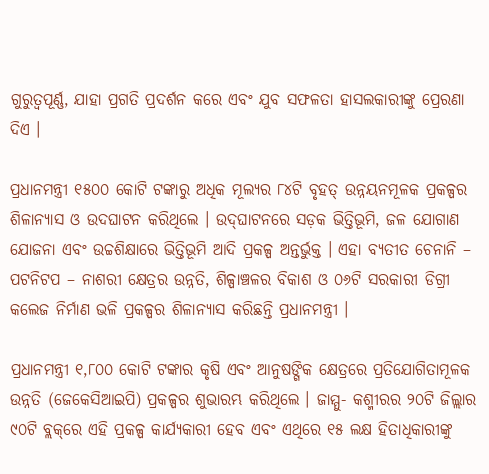ଗୁରୁତ୍ୱପୂର୍ଣ୍ଣ, ଯାହା ପ୍ରଗତି ପ୍ରଦର୍ଶନ କରେ ଏବଂ ଯୁବ ସଫଳତା ହାସଲକାରୀଙ୍କୁ ପ୍ରେରଣା ଦିଏ ।

ପ୍ରଧାନମନ୍ତ୍ରୀ ୧୫୦୦ କୋଟି ଟଙ୍କାରୁ ଅଧିକ ମୂଲ୍ୟର ୮୪ଟି ବୃହତ୍ ଉନ୍ନୟନମୂଳକ ପ୍ରକଳ୍ପର ଶିଳାନ୍ୟାସ ଓ ଉଦଘାଟନ କରିଥିଲେ । ଉଦ୍‌ଘାଟନରେ ସଡ଼କ ଭିତ୍ତିଭୂମି, ଜଳ ଯୋଗାଣ ଯୋଜନା ଏବଂ ଉଚ୍ଚଶିକ୍ଷାରେ ଭିତ୍ତିଭୂମି ଆଦି ପ୍ରକଳ୍ପ ଅନ୍ତର୍ଭୁକ୍ତ । ଏହା ବ୍ୟତୀତ ଚେନାନି – ପଟନିଟପ – ନାଶରୀ କ୍ଷେତ୍ରର ଉନ୍ନତି, ଶିଳ୍ପାଞ୍ଚଳର ବିକାଶ ଓ ୦୬ଟି ସରକାରୀ ଡିଗ୍ରୀ କଲେଜ ନିର୍ମାଣ ଭଳି ପ୍ରକଳ୍ପର ଶିଳାନ୍ୟାସ କରିଛନ୍ତି ପ୍ରଧାନମନ୍ତ୍ରୀ ।

ପ୍ରଧାନମନ୍ତ୍ରୀ ୧,୮୦୦ କୋଟି ଟଙ୍କାର କୃଷି ଏବଂ ଆନୁଷଙ୍ଗିକ କ୍ଷେତ୍ରରେ ପ୍ରତିଯୋଗିତାମୂଳକ ଉନ୍ନତି (ଜେକେସିଆଇପି) ପ୍ରକଳ୍ପର ଶୁଭାରମ୍ଭ କରିଥିଲେ । ଜାମ୍ମୁ- କଶ୍ମୀରର ୨୦ଟି ଜିଲ୍ଲାର ୯୦ଟି ବ୍ଲକ୍‌ରେ ଏହି ପ୍ରକଳ୍ପ କାର୍ଯ୍ୟକାରୀ ହେବ ଏବଂ ଏଥିରେ ୧୫ ଲକ୍ଷ ହିତାଧିକାରୀଙ୍କୁ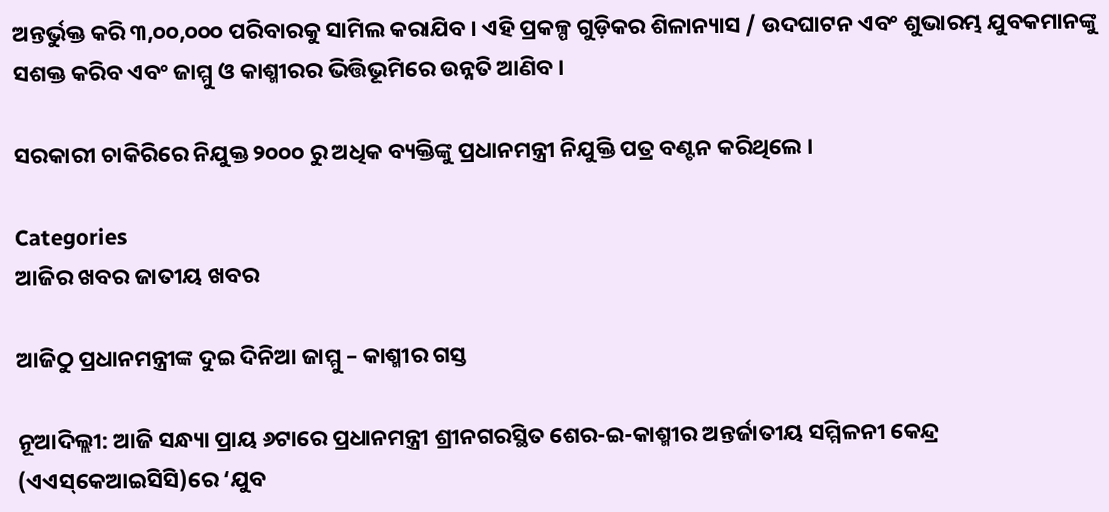ଅନ୍ତର୍ଭୁକ୍ତ କରି ୩,୦୦,୦୦୦ ପରିବାରକୁ ସାମିଲ କରାଯିବ । ଏହି ପ୍ରକଳ୍ପ ଗୁଡ଼ିକର ଶିଳାନ୍ୟାସ / ଉଦଘାଟନ ଏବଂ ଶୁଭାରମ୍ଭ ଯୁବକମାନଙ୍କୁ ସଶକ୍ତ କରିବ ଏବଂ ଜାମ୍ମୁ ଓ କାଶ୍ମୀରର ଭିତ୍ତିଭୂମିରେ ଉନ୍ନତି ଆଣିବ ।

ସରକାରୀ ଚାକିରିରେ ନିଯୁକ୍ତ ୨୦୦୦ ରୁ ଅଧିକ ବ୍ୟକ୍ତିଙ୍କୁ ପ୍ରଧାନମନ୍ତ୍ରୀ ନିଯୁକ୍ତି ପତ୍ର ବଣ୍ଟନ କରିଥିଲେ ।

Categories
ଆଜିର ଖବର ଜାତୀୟ ଖବର

ଆଜିଠୁ ପ୍ରଧାନମନ୍ତ୍ରୀଙ୍କ ଦୁଇ ଦିନିଆ ଜାମ୍ମୁ – କାଶ୍ମୀର ଗସ୍ତ

ନୂଆଦିଲ୍ଲୀ: ଆଜି ସନ୍ଧ୍ୟା ପ୍ରାୟ ୬ଟାରେ ପ୍ରଧାନମନ୍ତ୍ରୀ ଶ୍ରୀନଗରସ୍ଥିତ ଶେର-ଇ-କାଶ୍ମୀର ଅନ୍ତର୍ଜାତୀୟ ସମ୍ମିଳନୀ କେନ୍ଦ୍ର (ଏଏସ୍‌କେଆଇସିସି)ରେ ‘ଯୁବ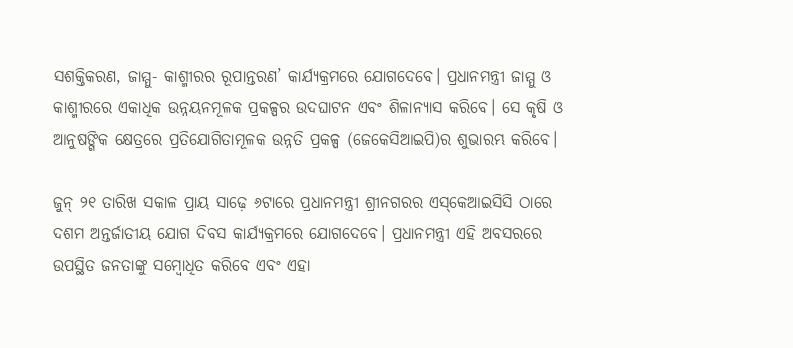ସଶକ୍ତିକରଣ, ଜାମ୍ମୁ- କାଶ୍ମୀରର ରୂପାନ୍ତରଣ’ କାର୍ଯ୍ୟକ୍ରମରେ ଯୋଗଦେବେ। ପ୍ରଧାନମନ୍ତ୍ରୀ ଜାମ୍ମୁ ଓ କାଶ୍ମୀରରେ ଏକାଧିକ ଉନ୍ନୟନମୂଳକ ପ୍ରକଳ୍ପର ଉଦଘାଟନ ଏବଂ ଶିଳାନ୍ୟାସ କରିବେ। ସେ କୃଷି ଓ ଆନୁଷଙ୍ଗିକ କ୍ଷେତ୍ରରେ ପ୍ରତିଯୋଗିତାମୂଳକ ଉନ୍ନତି ପ୍ରକଳ୍ପ (ଜେକେସିଆଇପି)ର ଶୁଭାରମ୍ଭ କରିବେ।

ଜୁନ୍ ୨୧ ତାରିଖ ସକାଳ ପ୍ରାୟ ସାଢ଼େ ୬ଟାରେ ପ୍ରଧାନମନ୍ତ୍ରୀ ଶ୍ରୀନଗରର ଏସ୍‌କେଆଇସିସି ଠାରେ ଦଶମ ଅନ୍ତର୍ଜାତୀୟ ଯୋଗ ଦିବସ କାର୍ଯ୍ୟକ୍ରମରେ ଯୋଗଦେବେ। ପ୍ରଧାନମନ୍ତ୍ରୀ ଏହି ଅବସରରେ ଉପସ୍ଥିତ ଜନତାଙ୍କୁ ସମ୍ବୋଧିତ କରିବେ ଏବଂ ଏହା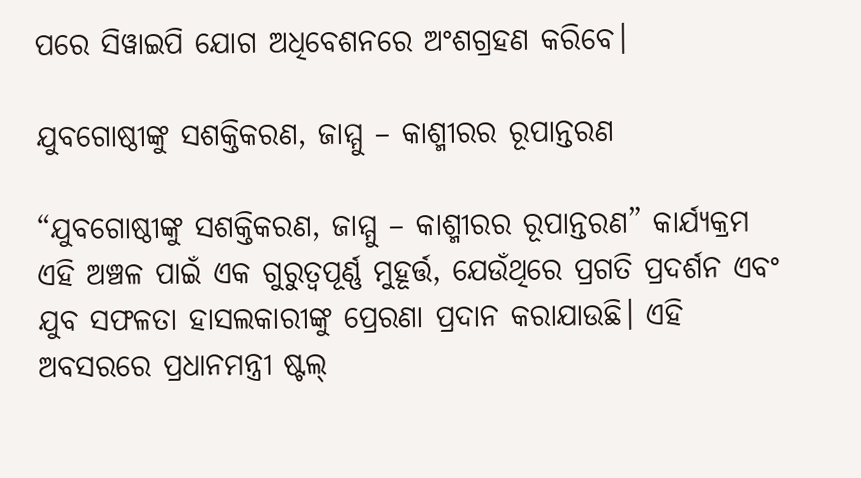ପରେ ସିୱାଇପି ଯୋଗ ଅଧିବେଶନରେ ଅଂଶଗ୍ରହଣ କରିବେ।

ଯୁବଗୋଷ୍ଠୀଙ୍କୁ ସଶକ୍ତିକରଣ, ଜାମ୍ମୁ – କାଶ୍ମୀରର ରୂପାନ୍ତରଣ

“ଯୁବଗୋଷ୍ଠୀଙ୍କୁ ସଶକ୍ତିକରଣ, ଜାମ୍ମୁ – କାଶ୍ମୀରର ରୂପାନ୍ତରଣ” କାର୍ଯ୍ୟକ୍ରମ ଏହି ଅଞ୍ଚଳ ପାଇଁ ଏକ ଗୁରୁତ୍ୱପୂର୍ଣ୍ଣ ମୁହୂର୍ତ୍ତ, ଯେଉଁଥିରେ ପ୍ରଗତି ପ୍ରଦର୍ଶନ ଏବଂ ଯୁବ ସଫଳତା ହାସଲକାରୀଙ୍କୁ ପ୍ରେରଣା ପ୍ରଦାନ କରାଯାଉଛି। ଏହି ଅବସରରେ ପ୍ରଧାନମନ୍ତ୍ରୀ ଷ୍ଟଲ୍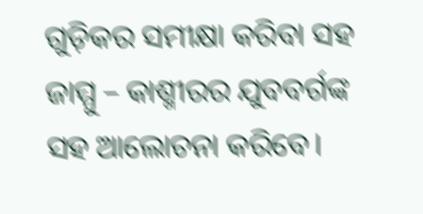ଗୁଡ଼ିକର ସମୀକ୍ଷା କରିବା ସହ ଜାମ୍ମୁ – କାଶ୍ମୀରର ଯୁବବର୍ଗଙ୍କ ସହ ଆଲୋଚନା କରିବେ।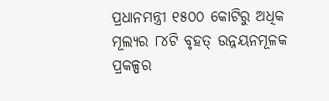ପ୍ରଧାନମନ୍ତ୍ରୀ ୧୫୦୦ କୋଟିରୁ ଅଧିକ ମୂଲ୍ୟର ୮୪ଟି ବୃହତ୍ ଉନ୍ନୟନମୂଳକ ପ୍ରକଳ୍ପର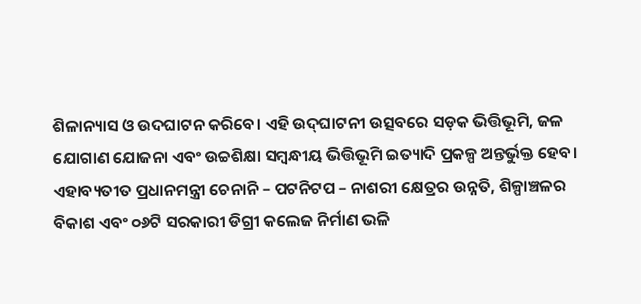ଶିଳାନ୍ୟାସ ଓ ଉଦଘାଟନ କରିବେ। ଏହି ଉଦ୍‌ଘାଟନୀ ଉତ୍ସବରେ ସଡ଼କ ଭିତ୍ତିଭୂମି, ଜଳ ଯୋଗାଣ ଯୋଜନା ଏବଂ ଉଚ୍ଚଶିକ୍ଷା ସମ୍ବନ୍ଧୀୟ ଭିତ୍ତିଭୂମି ଇତ୍ୟାଦି ପ୍ରକଳ୍ପ ଅନ୍ତର୍ଭୁକ୍ତ ହେବ। ଏହାବ୍ୟତୀତ ପ୍ରଧାନମନ୍ତ୍ରୀ ଚେନାନି – ପଟନିଟପ – ନାଶରୀ କ୍ଷେତ୍ରର ଉନ୍ନତି, ଶିଳ୍ପାଞ୍ଚଳର ବିକାଶ ଏବଂ ୦୬ଟି ସରକାରୀ ଡିଗ୍ରୀ କଲେଜ ନିର୍ମାଣ ଭଳି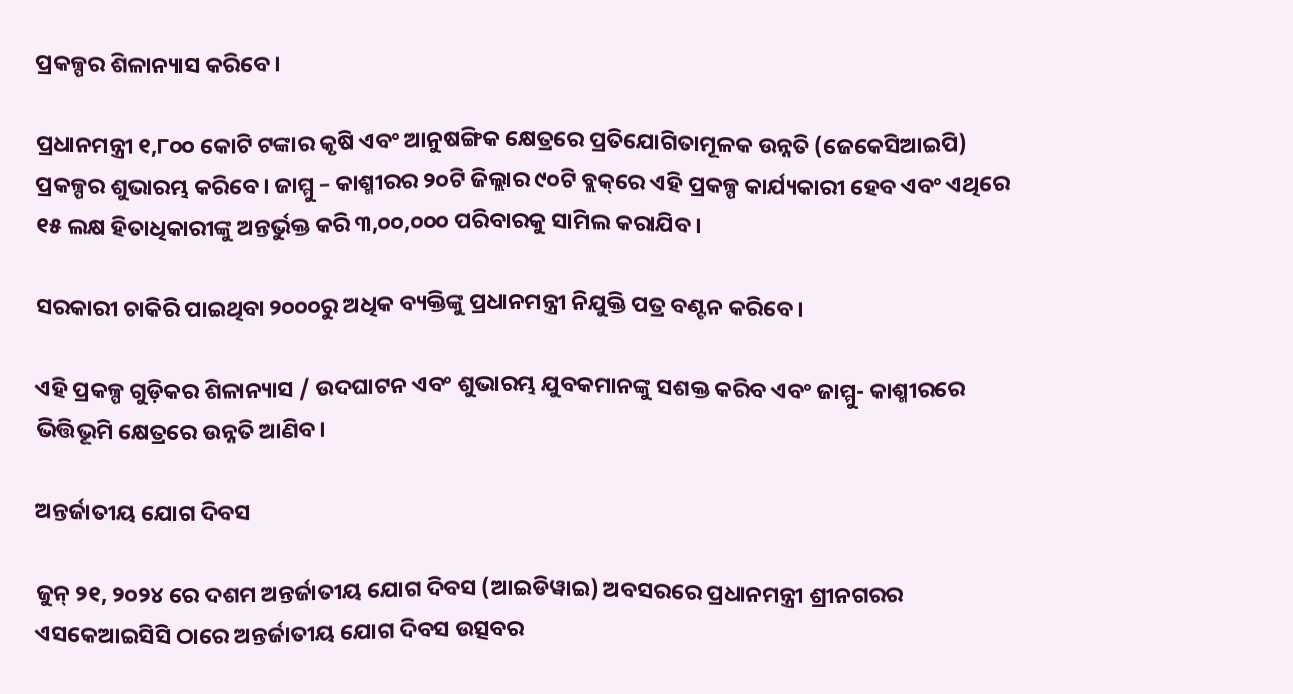ପ୍ରକଳ୍ପର ଶିଳାନ୍ୟାସ କରିବେ।

ପ୍ରଧାନମନ୍ତ୍ରୀ ୧,୮୦୦ କୋଟି ଟଙ୍କାର କୃଷି ଏବଂ ଆନୁଷଙ୍ଗିକ କ୍ଷେତ୍ରରେ ପ୍ରତିଯୋଗିତାମୂଳକ ଉନ୍ନତି (ଜେକେସିଆଇପି) ପ୍ରକଳ୍ପର ଶୁଭାରମ୍ଭ କରିବେ। ଜାମ୍ମୁ – କାଶ୍ମୀରର ୨୦ଟି ଜିଲ୍ଲାର ୯୦ଟି ବ୍ଲକ୍‌ରେ ଏହି ପ୍ରକଳ୍ପ କାର୍ଯ୍ୟକାରୀ ହେବ ଏବଂ ଏଥିରେ ୧୫ ଲକ୍ଷ ହିତାଧିକାରୀଙ୍କୁ ଅନ୍ତର୍ଭୁକ୍ତ କରି ୩,୦୦,୦୦୦ ପରିବାରକୁ ସାମିଲ କରାଯିବ।

ସରକାରୀ ଚାକିରି ପାଇଥିବା ୨୦୦୦ରୁ ଅଧିକ ବ୍ୟକ୍ତିଙ୍କୁ ପ୍ରଧାନମନ୍ତ୍ରୀ ନିଯୁକ୍ତି ପତ୍ର ବଣ୍ଟନ କରିବେ।

ଏହି ପ୍ରକଳ୍ପ ଗୁଡ଼ିକର ଶିଳାନ୍ୟାସ / ଉଦଘାଟନ ଏବଂ ଶୁଭାରମ୍ଭ ଯୁବକମାନଙ୍କୁ ସଶକ୍ତ କରିବ ଏବଂ ଜାମ୍ମୁ- କାଶ୍ମୀରରେ ଭିତ୍ତିଭୂମି କ୍ଷେତ୍ରରେ ଉନ୍ନତି ଆଣିବ।

ଅନ୍ତର୍ଜାତୀୟ ଯୋଗ ଦିବସ

ଜୁନ୍ ୨୧, ୨୦୨୪ ରେ ଦଶମ ଅନ୍ତର୍ଜାତୀୟ ଯୋଗ ଦିବସ (ଆଇଡିୱାଇ) ଅବସରରେ ପ୍ରଧାନମନ୍ତ୍ରୀ ଶ୍ରୀନଗରର ଏସକେଆଇସିସି ଠାରେ ଅନ୍ତର୍ଜାତୀୟ ଯୋଗ ଦିବସ ଉତ୍ସବର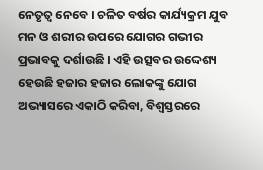ନେତୃତ୍ୱ ନେବେ । ଚଳିତ ବର୍ଷର କାର୍ଯ୍ୟକ୍ରମ ଯୁବ ମନ ଓ ଶରୀର ଉପରେ ଯୋଗର ଗଭୀର ପ୍ରଭାବକୁ ଦର୍ଶାଉଛି । ଏହି ଉତ୍ସବର ଉଦ୍ଦେଶ୍ୟ ହେଉଛି ହଜାର ହଜାର ଲୋକଙ୍କୁ ଯୋଗ ଅଭ୍ୟାସରେ ଏକାଠି କରିବା, ବିଶ୍ୱସ୍ତରରେ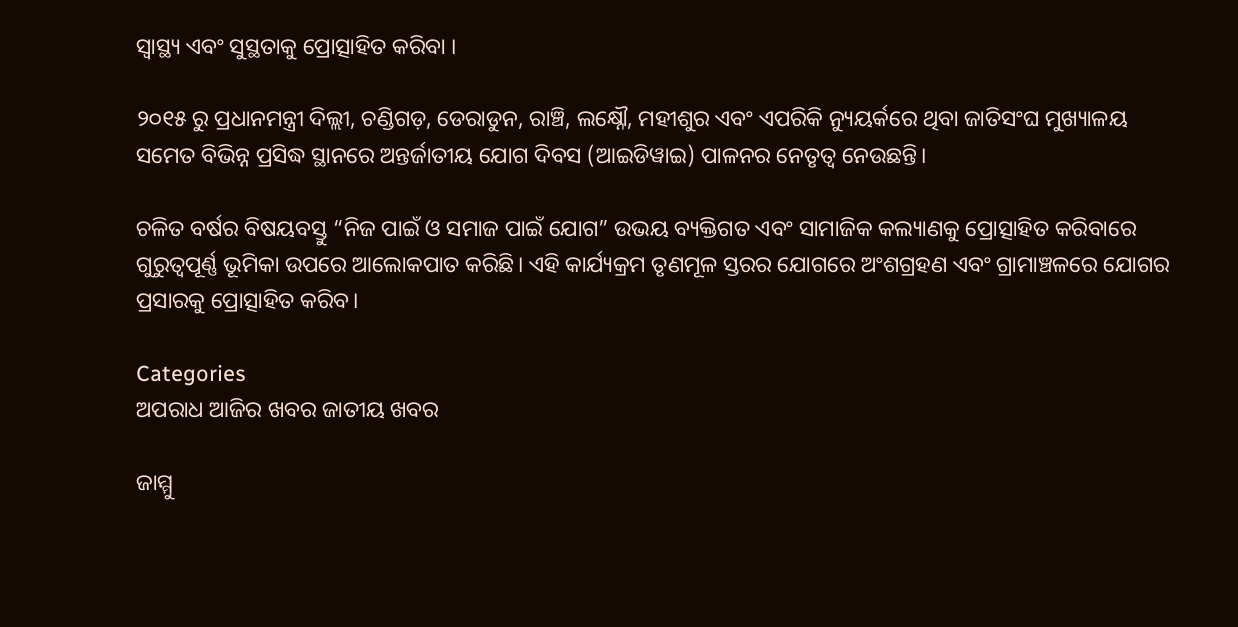ସ୍ୱାସ୍ଥ୍ୟ ଏବଂ ସୁସ୍ଥତାକୁ ପ୍ରୋତ୍ସାହିତ କରିବା ।

୨୦୧୫ ରୁ ପ୍ରଧାନମନ୍ତ୍ରୀ ଦିଲ୍ଲୀ, ଚଣ୍ଡିଗଡ଼, ଡେରାଡୁନ, ରାଞ୍ଚି, ଲକ୍ଷ୍ନୌ, ମହୀଶୁର ଏବଂ ଏପରିକି ନ୍ୟୁୟର୍କରେ ଥିବା ଜାତିସଂଘ ମୁଖ୍ୟାଳୟ ସମେତ ବିଭିନ୍ନ ପ୍ରସିଦ୍ଧ ସ୍ଥାନରେ ଅନ୍ତର୍ଜାତୀୟ ଯୋଗ ଦିବସ (ଆଇଡିୱାଇ) ପାଳନର ନେତୃତ୍ୱ ନେଉଛନ୍ତି।

ଚଳିତ ବର୍ଷର ବିଷୟବସ୍ତୁ “ନିଜ ପାଇଁ ଓ ସମାଜ ପାଇଁ ଯୋଗ” ଉଭୟ ବ୍ୟକ୍ତିଗତ ଏବଂ ସାମାଜିକ କଲ୍ୟାଣକୁ ପ୍ରୋତ୍ସାହିତ କରିବାରେ ଗୁରୁତ୍ୱପୂର୍ଣ୍ଣ ଭୂମିକା ଉପରେ ଆଲୋକପାତ କରିଛି। ଏହି କାର୍ଯ୍ୟକ୍ରମ ତୃଣମୂଳ ସ୍ତରର ଯୋଗରେ ଅଂଶଗ୍ରହଣ ଏବଂ ଗ୍ରାମାଞ୍ଚଳରେ ଯୋଗର ପ୍ରସାରକୁ ପ୍ରୋତ୍ସାହିତ କରିବ।

Categories
ଅପରାଧ ଆଜିର ଖବର ଜାତୀୟ ଖବର

ଜାମ୍ମୁ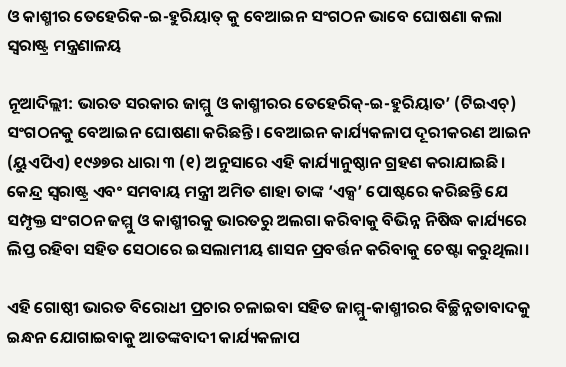ଓ କାଶ୍ମୀର ତେହେରିକ-ଇ-ହୁରିୟାତ୍ କୁ ବେଆଇନ ସଂଗଠନ ଭାବେ ଘୋଷଣା କଲା ସ୍ବରାଷ୍ଟ୍ର ମନ୍ତ୍ରଣାଳୟ

ନୂଆଦିଲ୍ଲୀ: ଭାରତ ସରକାର ଜାମ୍ମୁ ଓ କାଶ୍ମୀରର ତେହେରିକ୍-ଇ-ହୁରିୟାତ’ (ଟିଇଏଚ୍) ସଂଗଠନକୁ ବେଆଇନ ଘୋଷଣା କରିଛନ୍ତି। ବେଆଇନ କାର୍ଯ୍ୟକଳାପ ଦୂରୀକରଣ ଆଇନ (ୟୁଏପିଏ) ୧୯୬୭ର ଧାରା ୩ (୧) ଅନୁସାରେ ଏହି କାର୍ଯ୍ୟାନୁଷ୍ଠାନ ଗ୍ରହଣ କରାଯାଇଛି।
କେନ୍ଦ୍ର ସ୍ୱରାଷ୍ଟ୍ର ଏବଂ ସମବାୟ ମନ୍ତ୍ରୀ ଅମିତ ଶାହା ତାଙ୍କ ‘ଏକ୍ସ’ ପୋଷ୍ଟରେ କରିଛନ୍ତି ଯେ ସମ୍ପୃକ୍ତ ସଂଗଠନ ଜମ୍ମୁ ଓ କାଶ୍ମୀରକୁ ଭାରତରୁ ଅଲଗା କରିବାକୁ ବିଭିନ୍ନ ନିଷିଦ୍ଧ କାର୍ଯ୍ୟରେ ଲିପ୍ତ ରହିବା ସହିତ ସେଠାରେ ଇସଲାମୀୟ ଶାସନ ପ୍ରବର୍ତ୍ତନ କରିବାକୁ ଚେଷ୍ଟା କରୁଥିଲା।

ଏହି ଗୋଷ୍ଠୀ ଭାରତ ବିରୋଧୀ ପ୍ରଚାର ଚଳାଇବା ସହିତ ଜାମ୍ମୁ-କାଶ୍ମୀରର ବିଚ୍ଛିନ୍ନତାବାଦକୁ ଇନ୍ଧନ ଯୋଗାଇବାକୁ ଆତଙ୍କବାଦୀ କାର୍ଯ୍ୟକଳାପ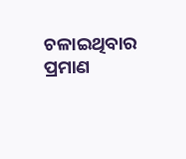ଚଳାଇଥିବାର ପ୍ରମାଣ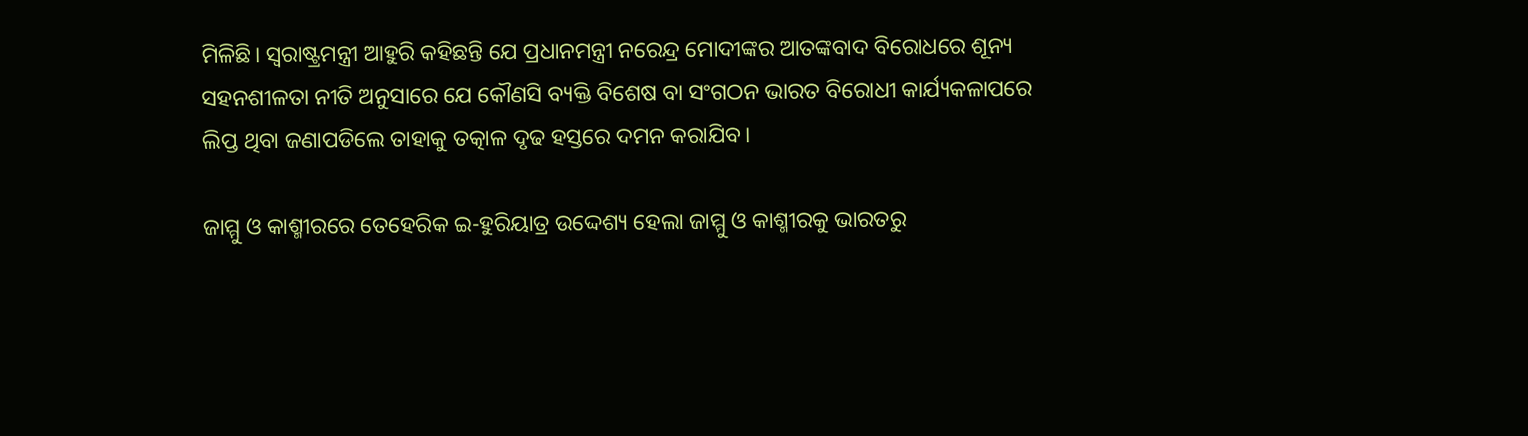ମିଳିଛି। ସ୍ୱରାଷ୍ଟ୍ରମନ୍ତ୍ରୀ ଆହୁରି କହିଛନ୍ତି ଯେ ପ୍ରଧାନମନ୍ତ୍ରୀ ନରେନ୍ଦ୍ର ମୋଦୀଙ୍କର ଆତଙ୍କବାଦ ବିରୋଧରେ ଶୂନ୍ୟ ସହନଶୀଳତା ନୀତି ଅନୁସାରେ ଯେ କୌଣସି ବ୍ୟକ୍ତି ବିଶେଷ ବା ସଂଗଠନ ଭାରତ ବିରୋଧୀ କାର୍ଯ୍ୟକଳାପରେ ଲିପ୍ତ ଥିବା ଜଣାପଡିଲେ ତାହାକୁ ତତ୍କାଳ ଦୃଢ ହସ୍ତରେ ଦମନ କରାଯିବ।

ଜାମ୍ମୁ ଓ କାଶ୍ମୀରରେ ତେହେରିକ ଇ-ହୁରିୟାତ୍ର ଉଦ୍ଦେଶ୍ୟ ହେଲା ଜାମ୍ମୁ ଓ କାଶ୍ମୀରକୁ ଭାରତରୁ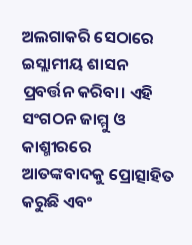ଅଲଗାକରି ସେଠାରେ ଇସ୍ଲାମୀୟ ଶାସନ ପ୍ରବର୍ତ୍ତନ କରିବା। ଏହି ସଂଗଠନ ଜାମ୍ମୁ ଓ କାଶ୍ମୀରରେ ଆତଙ୍କବାଦକୁ ପ୍ରୋତ୍ସାହିତ କରୁଛି ଏବଂ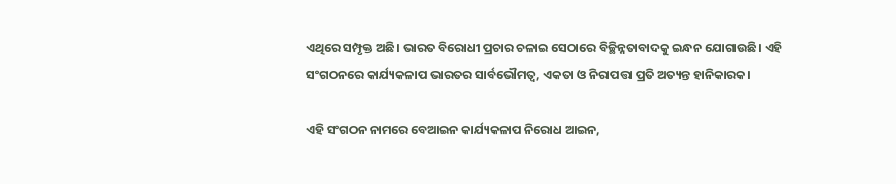ଏଥିରେ ସମ୍ପୃକ୍ତ ଅଛି। ଭାରତ ବିରୋଧୀ ପ୍ରଚାର ଚଳାଇ ସେଠାରେ ବିଚ୍ଛିନ୍ନତାବାଦକୁ ଇନ୍ଧନ ଯୋଗାଉଛି। ଏହି ସଂଗଠନରେ କାର୍ଯ୍ୟକଳାପ ଭାରତର ସାର୍ବଭୌମତ୍ୱ, ଏକତା ଓ ନିରାପତ୍ତା ପ୍ରତି ଅତ୍ୟନ୍ତ ହାନିକାରକ।

ଏହି ସଂଗଠନ ନାମରେ ବେଆଇନ କାର୍ଯ୍ୟକଳାପ ନିରୋଧ ଆଇନ,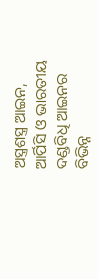ଅସ୍ତ୍ରଶସ୍ତ୍ର ଆଇନ, ଆର୍ପିସି ଓ ଭାରତୀୟ ଦଣ୍ଡବିଧି ଆଇନର ବିଭିନ୍ନ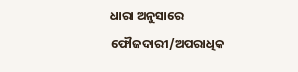ଧାରା ଅନୁସାରେ ଫୌଜଦାରୀ/ଅପରାଧିକ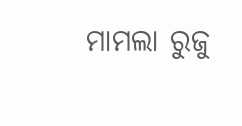ମାମଲା ରୁଜୁ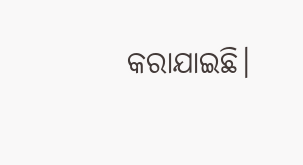କରାଯାଇଛି।